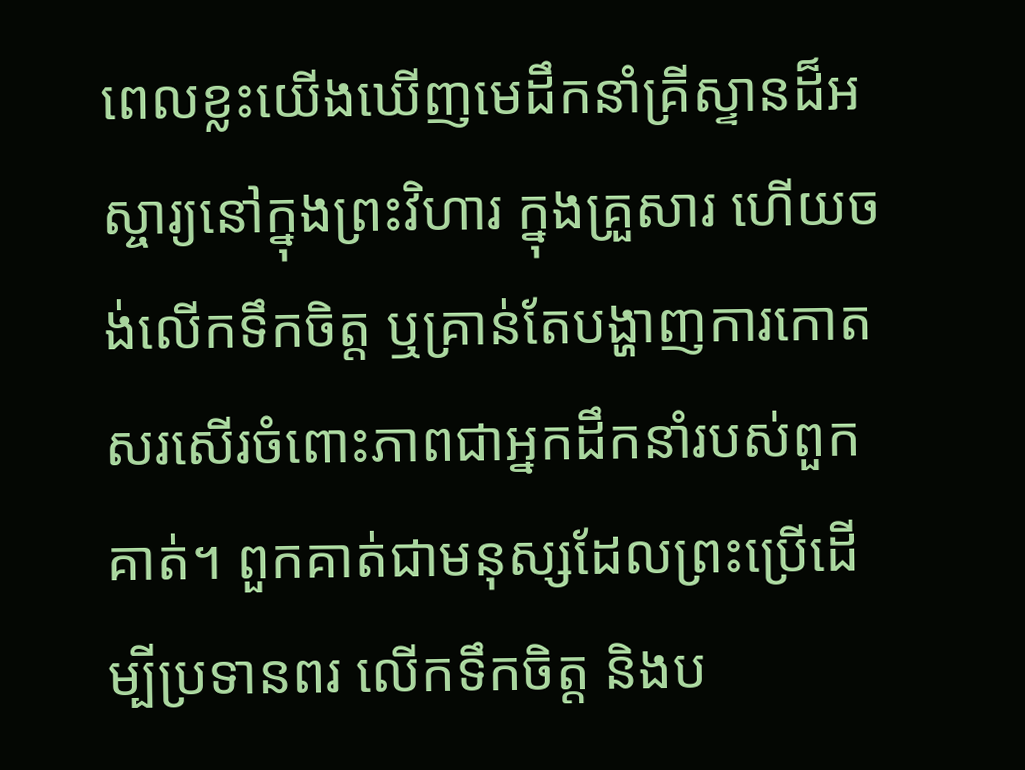ពេលខ្លះយើងឃើញមេដឹកនាំគ្រីស្ទានដ៏អស្ចារ្យនៅក្នុងព្រះវិហារ ក្នុងគ្រួសារ ហើយចង់លើកទឹកចិត្ត ឬគ្រាន់តែបង្ហាញការកោតសរសើរចំពោះភាពជាអ្នកដឹកនាំរបស់ពួកគាត់។ ពួកគាត់ជាមនុស្សដែលព្រះប្រើដើម្បីប្រទានពរ លើកទឹកចិត្ត និងប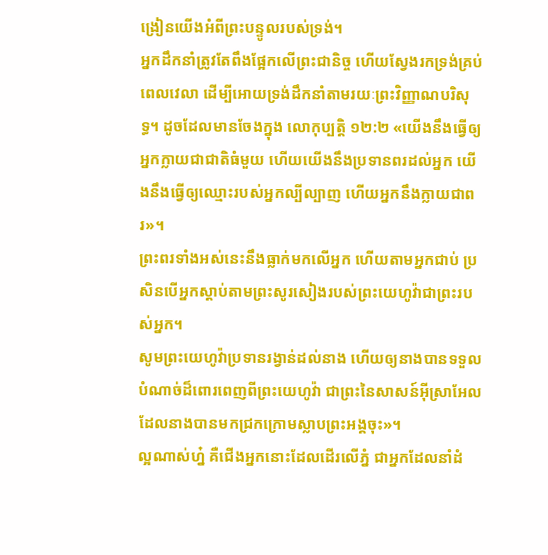ង្រៀនយើងអំពីព្រះបន្ទូលរបស់ទ្រង់។
អ្នកដឹកនាំត្រូវតែពឹងផ្អែកលើព្រះជានិច្ច ហើយស្វែងរកទ្រង់គ្រប់ពេលវេលា ដើម្បីអោយទ្រង់ដឹកនាំតាមរយៈព្រះវិញ្ញាណបរិសុទ្ធ។ ដូចដែលមានចែងក្នុង លោកុប្បត្តិ ១២:២ «យើងនឹងធ្វើឲ្យអ្នកក្លាយជាជាតិធំមួយ ហើយយើងនឹងប្រទានពរដល់អ្នក យើងនឹងធ្វើឲ្យឈ្មោះរបស់អ្នកល្បីល្បាញ ហើយអ្នកនឹងក្លាយជាពរ»។
ព្រះពរទាំងអស់នេះនឹងធ្លាក់មកលើអ្នក ហើយតាមអ្នកជាប់ ប្រសិនបើអ្នកស្តាប់តាមព្រះសូរសៀងរបស់ព្រះយេហូវ៉ាជាព្រះរបស់អ្នក។
សូមព្រះយេហូវ៉ាប្រទានរង្វាន់ដល់នាង ហើយឲ្យនាងបានទទួលបំណាច់ដ៏ពោរពេញពីព្រះយេហូវ៉ា ជាព្រះនៃសាសន៍អ៊ីស្រាអែល ដែលនាងបានមកជ្រកក្រោមស្លាបព្រះអង្គចុះ»។
ល្អណាស់ហ្ន៎ គឺជើងអ្នកនោះដែលដើរលើភ្នំ ជាអ្នកដែលនាំដំ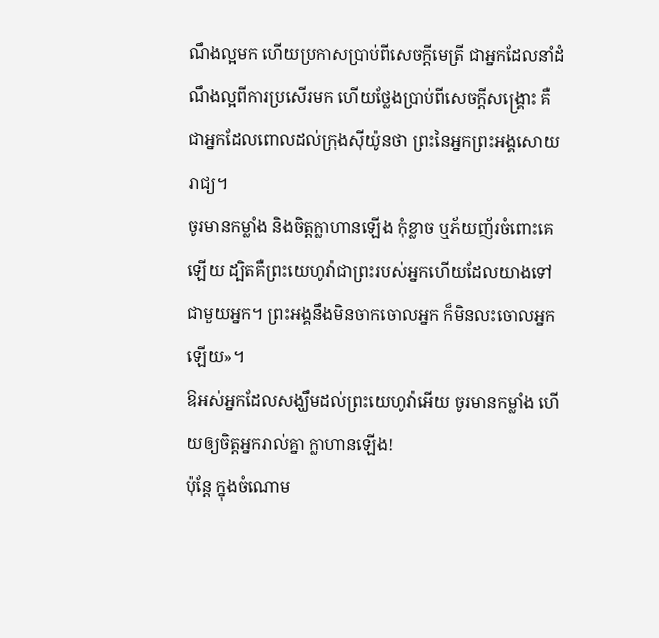ណឹងល្អមក ហើយប្រកាសប្រាប់ពីសេចក្ដីមេត្រី ជាអ្នកដែលនាំដំណឹងល្អពីការប្រសើរមក ហើយថ្លែងប្រាប់ពីសេចក្ដីសង្គ្រោះ គឺជាអ្នកដែលពោលដល់ក្រុងស៊ីយ៉ូនថា ព្រះនៃអ្នកព្រះអង្គសោយរាជ្យ។
ចូរមានកម្លាំង និងចិត្តក្លាហានឡើង កុំខ្លាច ឬភ័យញ័រចំពោះគេឡើយ ដ្បិតគឺព្រះយេហូវ៉ាជាព្រះរបស់អ្នកហើយដែលយាងទៅជាមួយអ្នក។ ព្រះអង្គនឹងមិនចាកចោលអ្នក ក៏មិនលះចោលអ្នកឡើយ»។
ឱអស់អ្នកដែលសង្ឃឹមដល់ព្រះយេហូវ៉ាអើយ ចូរមានកម្លាំង ហើយឲ្យចិត្តអ្នករាល់គ្នា ក្លាហានឡើង!
ប៉ុន្តែ ក្នុងចំណោម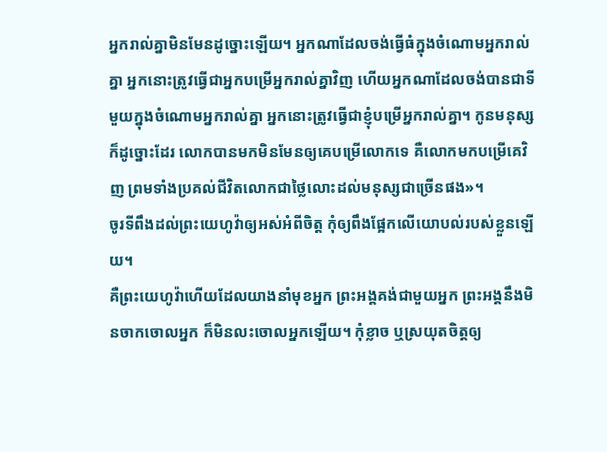អ្នករាល់គ្នាមិនមែនដូច្នោះឡើយ។ អ្នកណាដែលចង់ធ្វើធំក្នុងចំណោមអ្នករាល់គ្នា អ្នកនោះត្រូវធ្វើជាអ្នកបម្រើអ្នករាល់គ្នាវិញ ហើយអ្នកណាដែលចង់បានជាទីមួយក្នុងចំណោមអ្នករាល់គ្នា អ្នកនោះត្រូវធ្វើជាខ្ញុំបម្រើអ្នករាល់គ្នា។ កូនមនុស្សក៏ដូច្នោះដែរ លោកបានមកមិនមែនឲ្យគេបម្រើលោកទេ គឺលោកមកបម្រើគេវិញ ព្រមទាំងប្រគល់ជីវិតលោកជាថ្លៃលោះដល់មនុស្សជាច្រើនផង»។
ចូរទីពឹងដល់ព្រះយេហូវ៉ាឲ្យអស់អំពីចិត្ត កុំឲ្យពឹងផ្អែកលើយោបល់របស់ខ្លួនឡើយ។
គឺព្រះយេហូវ៉ាហើយដែលយាងនាំមុខអ្នក ព្រះអង្គគង់ជាមួយអ្នក ព្រះអង្គនឹងមិនចាកចោលអ្នក ក៏មិនលះចោលអ្នកឡើយ។ កុំខ្លាច ឬស្រយុតចិត្តឲ្យ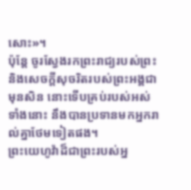សោះ»។
ប៉ុន្តែ ចូរស្វែងរកព្រះរាជ្យរបស់ព្រះ និងសេចក្តីសុចរិតរបស់ព្រះអង្គជាមុនសិន នោះទើបគ្រប់របស់អស់ទាំងនោះ នឹងបានប្រទានមកអ្នករាល់គ្នាថែមទៀតផង។
ព្រះយេហូវ៉ាដ៏ជាព្រះរបស់អ្ន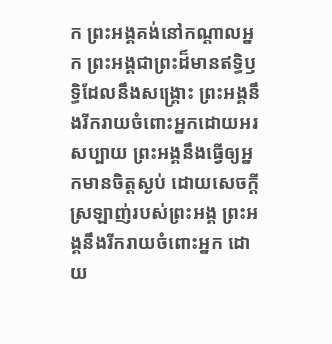ក ព្រះអង្គគង់នៅកណ្ដាលអ្នក ព្រះអង្គជាព្រះដ៏មានឥទ្ធិឫទ្ធិដែលនឹងសង្គ្រោះ ព្រះអង្គនឹងរីករាយចំពោះអ្នកដោយអរសប្បាយ ព្រះអង្គនឹងធ្វើឲ្យអ្នកមានចិត្តស្ងប់ ដោយសេចក្ដីស្រឡាញ់របស់ព្រះអង្គ ព្រះអង្គនឹងរីករាយចំពោះអ្នក ដោយ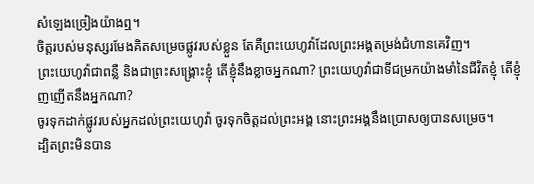សំឡេងច្រៀងយ៉ាងឮ។
ចិត្តរបស់មនុស្សរមែងគិតសម្រេចផ្លូវរបស់ខ្លួន តែគឺព្រះយេហូវ៉ាដែលព្រះអង្គតម្រង់ជំហានគេវិញ។
ព្រះយេហូវ៉ាជាពន្លឺ និងជាព្រះសង្គ្រោះខ្ញុំ តើខ្ញុំនឹងខ្លាចអ្នកណា? ព្រះយេហូវ៉ាជាទីជម្រកយ៉ាងមាំនៃជីវិតខ្ញុំ តើខ្ញុំញញើតនឹងអ្នកណា?
ចូរទុកដាក់ផ្លូវរបស់អ្នកដល់ព្រះយេហូវ៉ា ចូរទុកចិត្តដល់ព្រះអង្គ នោះព្រះអង្គនឹងប្រោសឲ្យបានសម្រេច។
ដ្បិតព្រះមិនបាន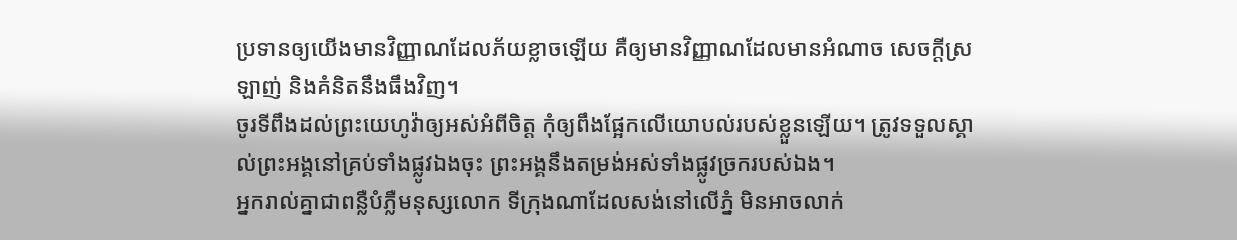ប្រទានឲ្យយើងមានវិញ្ញាណដែលភ័យខ្លាចឡើយ គឺឲ្យមានវិញ្ញាណដែលមានអំណាច សេចក្ដីស្រឡាញ់ និងគំនិតនឹងធឹងវិញ។
ចូរទីពឹងដល់ព្រះយេហូវ៉ាឲ្យអស់អំពីចិត្ត កុំឲ្យពឹងផ្អែកលើយោបល់របស់ខ្លួនឡើយ។ ត្រូវទទួលស្គាល់ព្រះអង្គនៅគ្រប់ទាំងផ្លូវឯងចុះ ព្រះអង្គនឹងតម្រង់អស់ទាំងផ្លូវច្រករបស់ឯង។
អ្នករាល់គ្នាជាពន្លឺបំភ្លឺមនុស្សលោក ទីក្រុងណាដែលសង់នៅលើភ្នំ មិនអាចលាក់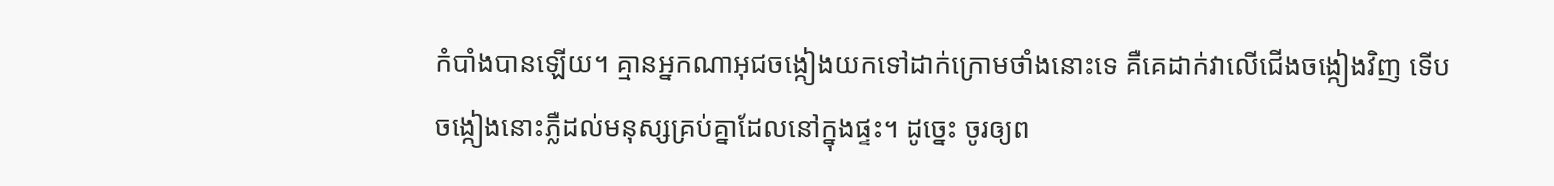កំបាំងបានឡើយ។ គ្មានអ្នកណាអុជចង្កៀងយកទៅដាក់ក្រោមថាំងនោះទេ គឺគេដាក់វាលើជើងចង្កៀងវិញ ទើបចង្កៀងនោះភ្លឺដល់មនុស្សគ្រប់គ្នាដែលនៅក្នុងផ្ទះ។ ដូច្នេះ ចូរឲ្យព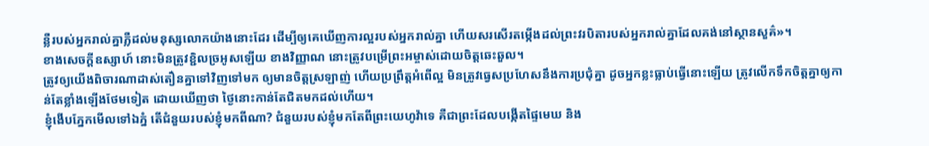ន្លឺរបស់អ្នករាល់គ្នាភ្លឺដល់មនុស្សលោកយ៉ាងនោះដែរ ដើម្បីឲ្យគេឃើញការល្អរបស់អ្នករាល់គ្នា ហើយសរសើរតម្កើងដល់ព្រះវរបិតារបស់អ្នករាល់គ្នាដែលគង់នៅស្ថានសួគ៌»។
ខាងសេចក្ដីឧស្សាហ៍ នោះមិនត្រូវខ្ជិលច្រអូសឡើយ ខាងវិញ្ញាណ នោះត្រូវបម្រើព្រះអម្ចាស់ដោយចិត្តឆេះឆួល។
ត្រូវឲ្យយើងពិចារណាដាស់តឿនគ្នាទៅវិញទៅមក ឲ្យមានចិត្តស្រឡាញ់ ហើយប្រព្រឹត្តអំពើល្អ មិនត្រូវធ្វេសប្រហែសនឹងការប្រជុំគ្នា ដូចអ្នកខ្លះធ្លាប់ធ្វើនោះឡើយ ត្រូវលើកទឹកចិត្តគ្នាឲ្យកាន់តែខ្លាំងឡើងថែមទៀត ដោយឃើញថា ថ្ងៃនោះកាន់តែជិតមកដល់ហើយ។
ខ្ញុំងើបភ្នែកមើលទៅឯភ្នំ តើជំនួយរបស់ខ្ញុំមកពីណា? ជំនួយរបស់ខ្ញុំមកតែពីព្រះយេហូវ៉ាទេ គឺជាព្រះដែលបង្កើតផ្ទៃមេឃ និង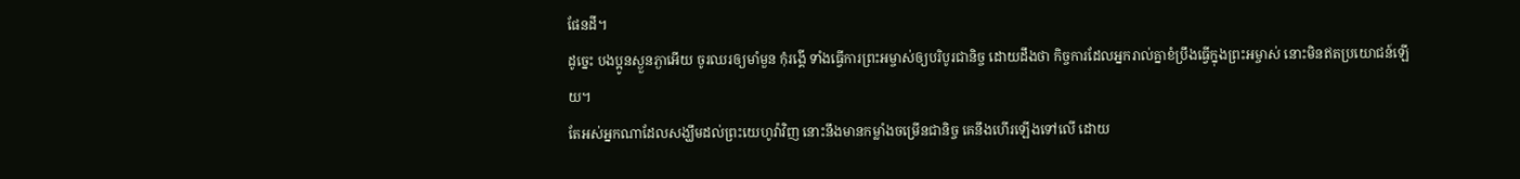ផែនដី។
ដូច្នេះ បងប្អូនស្ងួនភ្ងាអើយ ចូរឈរឲ្យមាំមួន កុំរង្គើ ទាំងធ្វើការព្រះអម្ចាស់ឲ្យបរិបូរជានិច្ច ដោយដឹងថា កិច្ចការដែលអ្នករាល់គ្នាខំប្រឹងធ្វើក្នុងព្រះអម្ចាស់ នោះមិនឥតប្រយោជន៍ឡើយ។
តែអស់អ្នកណាដែលសង្ឃឹមដល់ព្រះយេហូវ៉ាវិញ នោះនឹងមានកម្លាំងចម្រើនជានិច្ច គេនឹងហើរឡើងទៅលើ ដោយ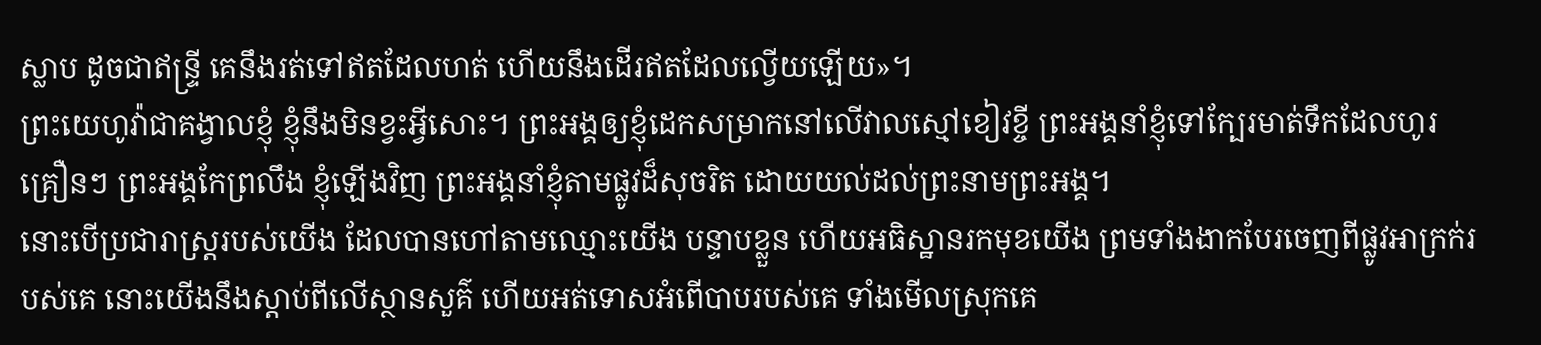ស្លាប ដូចជាឥន្ទ្រី គេនឹងរត់ទៅឥតដែលហត់ ហើយនឹងដើរឥតដែលល្វើយឡើយ»។
ព្រះយេហូវ៉ាជាគង្វាលខ្ញុំ ខ្ញុំនឹងមិនខ្វះអ្វីសោះ។ ព្រះអង្គឲ្យខ្ញុំដេកសម្រាកនៅលើវាលស្មៅខៀវខ្ចី ព្រះអង្គនាំខ្ញុំទៅក្បែរមាត់ទឹកដែលហូរគ្រឿនៗ ព្រះអង្គកែព្រលឹង ខ្ញុំឡើងវិញ ព្រះអង្គនាំខ្ញុំតាមផ្លូវដ៏សុចរិត ដោយយល់ដល់ព្រះនាមព្រះអង្គ។
នោះបើប្រជារាស្ត្ររបស់យើង ដែលបានហៅតាមឈ្មោះយើង បន្ទាបខ្លួន ហើយអធិស្ឋានរកមុខយើង ព្រមទាំងងាកបែរចេញពីផ្លូវអាក្រក់របស់គេ នោះយើងនឹងស្តាប់ពីលើស្ថានសួគ៌ ហើយអត់ទោសអំពើបាបរបស់គេ ទាំងមើលស្រុកគេ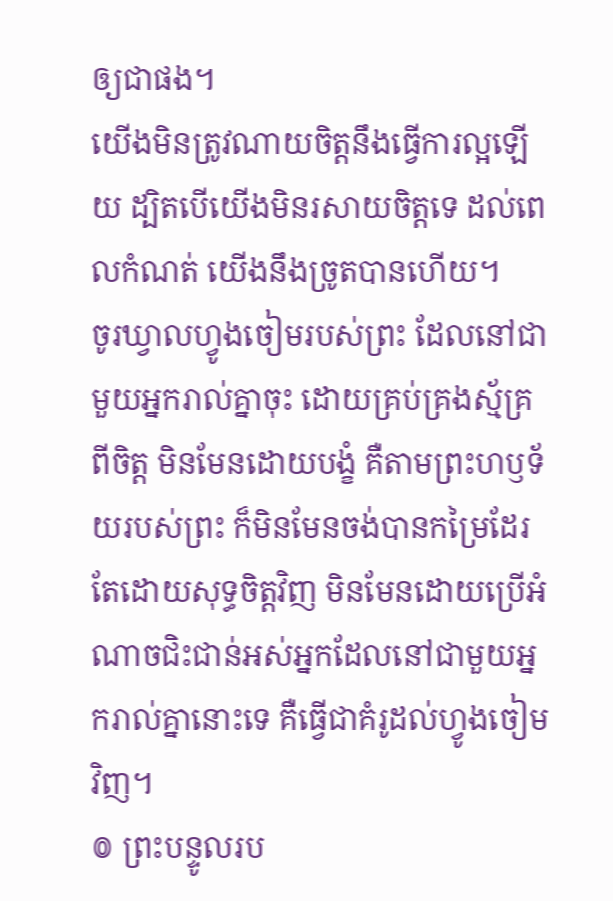ឲ្យជាផង។
យើងមិនត្រូវណាយចិត្តនឹងធ្វើការល្អឡើយ ដ្បិតបើយើងមិនរសាយចិត្តទេ ដល់ពេលកំណត់ យើងនឹងច្រូតបានហើយ។
ចូរឃ្វាលហ្វូងចៀមរបស់ព្រះ ដែលនៅជាមួយអ្នករាល់គ្នាចុះ ដោយគ្រប់គ្រងស្ម័គ្រពីចិត្ត មិនមែនដោយបង្ខំ គឺតាមព្រះហឫទ័យរបស់ព្រះ ក៏មិនមែនចង់បានកម្រៃដែរ តែដោយសុទ្ធចិត្តវិញ មិនមែនដោយប្រើអំណាចជិះជាន់អស់អ្នកដែលនៅជាមួយអ្នករាល់គ្នានោះទេ គឺធ្វើជាគំរូដល់ហ្វូងចៀមវិញ។
៙ ព្រះបន្ទូលរប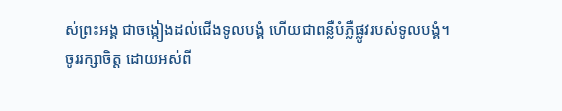ស់ព្រះអង្គ ជាចង្កៀងដល់ជើងទូលបង្គំ ហើយជាពន្លឺបំភ្លឺផ្លូវរបស់ទូលបង្គំ។
ចូររក្សាចិត្ត ដោយអស់ពី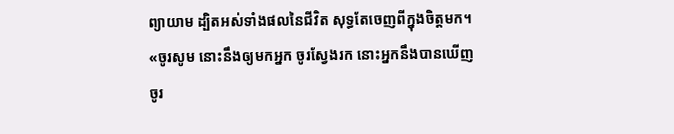ព្យាយាម ដ្បិតអស់ទាំងផលនៃជីវិត សុទ្ធតែចេញពីក្នុងចិត្តមក។
«ចូរសូម នោះនឹងឲ្យមកអ្នក ចូរស្វែងរក នោះអ្នកនឹងបានឃើញ ចូរ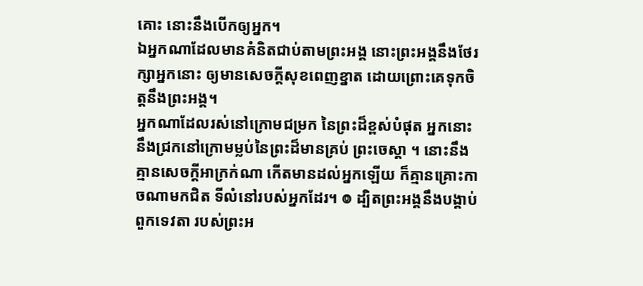គោះ នោះនឹងបើកឲ្យអ្នក។
ឯអ្នកណាដែលមានគំនិតជាប់តាមព្រះអង្គ នោះព្រះអង្គនឹងថែរក្សាអ្នកនោះ ឲ្យមានសេចក្ដីសុខពេញខ្នាត ដោយព្រោះគេទុកចិត្តនឹងព្រះអង្គ។
អ្នកណាដែលរស់នៅក្រោមជម្រក នៃព្រះដ៏ខ្ពស់បំផុត អ្នកនោះនឹងជ្រកនៅក្រោមម្លប់នៃព្រះដ៏មានគ្រប់ ព្រះចេស្តា ។ នោះនឹងគ្មានសេចក្ដីអាក្រក់ណា កើតមានដល់អ្នកឡើយ ក៏គ្មានគ្រោះកាចណាមកជិត ទីលំនៅរបស់អ្នកដែរ។ ៙ ដ្បិតព្រះអង្គនឹងបង្គាប់ពួកទេវតា របស់ព្រះអ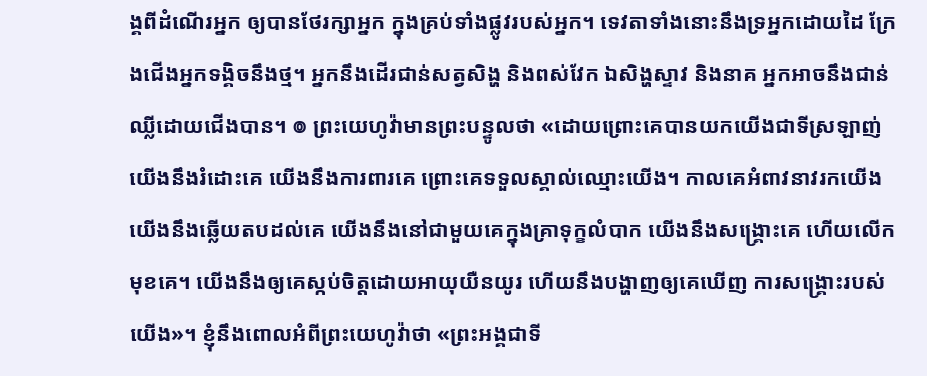ង្គពីដំណើរអ្នក ឲ្យបានថែរក្សាអ្នក ក្នុងគ្រប់ទាំងផ្លូវរបស់អ្នក។ ទេវតាទាំងនោះនឹងទ្រអ្នកដោយដៃ ក្រែងជើងអ្នកទង្គិចនឹងថ្ម។ អ្នកនឹងដើរជាន់សត្វសិង្ហ និងពស់វែក ឯសិង្ហស្ទាវ និងនាគ អ្នកអាចនឹងជាន់ឈ្លីដោយជើងបាន។ ៙ ព្រះយេហូវ៉ាមានព្រះបន្ទូលថា «ដោយព្រោះគេបានយកយើងជាទីស្រឡាញ់ យើងនឹងរំដោះគេ យើងនឹងការពារគេ ព្រោះគេទទួលស្គាល់ឈ្មោះយើង។ កាលគេអំពាវនាវរកយើង យើងនឹងឆ្លើយតបដល់គេ យើងនឹងនៅជាមួយគេក្នុងគ្រាទុក្ខលំបាក យើងនឹងសង្គ្រោះគេ ហើយលើកមុខគេ។ យើងនឹងឲ្យគេស្កប់ចិត្តដោយអាយុយឺនយូរ ហើយនឹងបង្ហាញឲ្យគេឃើញ ការសង្គ្រោះរបស់យើង»។ ខ្ញុំនឹងពោលអំពីព្រះយេហូវ៉ាថា «ព្រះអង្គជាទី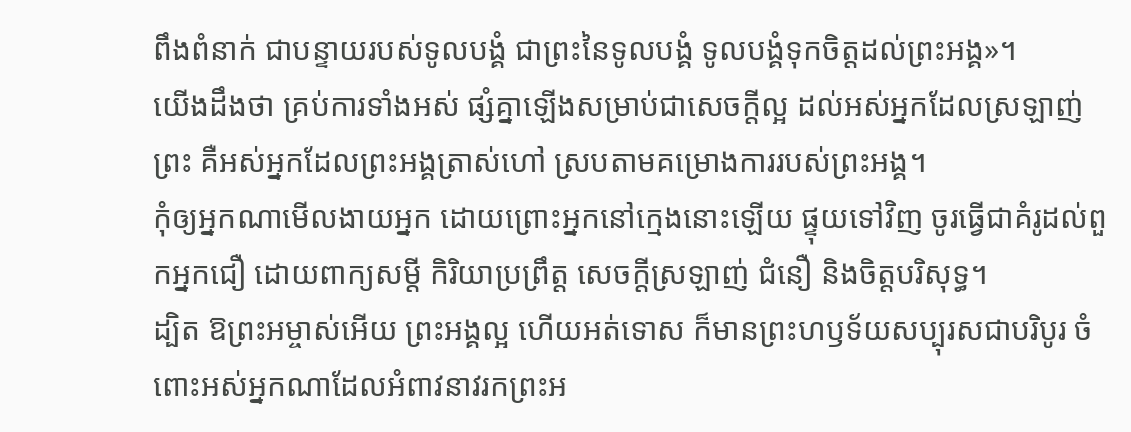ពឹងពំនាក់ ជាបន្ទាយរបស់ទូលបង្គំ ជាព្រះនៃទូលបង្គំ ទូលបង្គំទុកចិត្តដល់ព្រះអង្គ»។
យើងដឹងថា គ្រប់ការទាំងអស់ ផ្សំគ្នាឡើងសម្រាប់ជាសេចក្តីល្អ ដល់អស់អ្នកដែលស្រឡាញ់ព្រះ គឺអស់អ្នកដែលព្រះអង្គត្រាស់ហៅ ស្របតាមគម្រោងការរបស់ព្រះអង្គ។
កុំឲ្យអ្នកណាមើលងាយអ្នក ដោយព្រោះអ្នកនៅក្មេងនោះឡើយ ផ្ទុយទៅវិញ ចូរធ្វើជាគំរូដល់ពួកអ្នកជឿ ដោយពាក្យសម្ដី កិរិយាប្រព្រឹត្ត សេចក្ដីស្រឡាញ់ ជំនឿ និងចិត្តបរិសុទ្ធ។
ដ្បិត ឱព្រះអម្ចាស់អើយ ព្រះអង្គល្អ ហើយអត់ទោស ក៏មានព្រះហឫទ័យសប្បុរសជាបរិបូរ ចំពោះអស់អ្នកណាដែលអំពាវនាវរកព្រះអ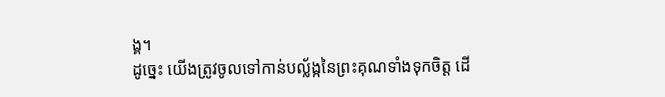ង្គ។
ដូច្នេះ យើងត្រូវចូលទៅកាន់បល្ល័ង្កនៃព្រះគុណទាំងទុកចិត្ត ដើ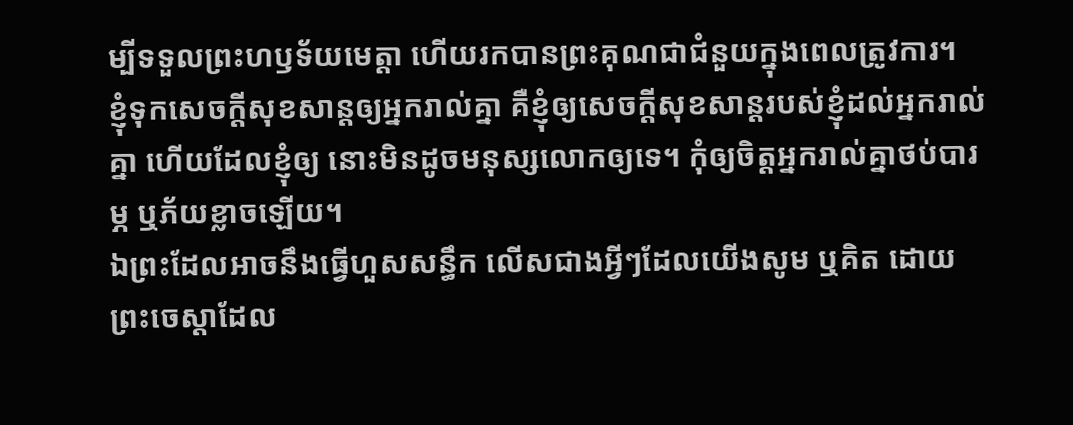ម្បីទទួលព្រះហឫទ័យមេត្តា ហើយរកបានព្រះគុណជាជំនួយក្នុងពេលត្រូវការ។
ខ្ញុំទុកសេចក្តីសុខសាន្តឲ្យអ្នករាល់គ្នា គឺខ្ញុំឲ្យសេចក្តីសុខសាន្តរបស់ខ្ញុំដល់អ្នករាល់គ្នា ហើយដែលខ្ញុំឲ្យ នោះមិនដូចមនុស្សលោកឲ្យទេ។ កុំឲ្យចិត្តអ្នករាល់គ្នាថប់បារម្ភ ឬភ័យខ្លាចឡើយ។
ឯព្រះដែលអាចនឹងធ្វើហួសសន្ធឹក លើសជាងអ្វីៗដែលយើងសូម ឬគិត ដោយព្រះចេស្តាដែល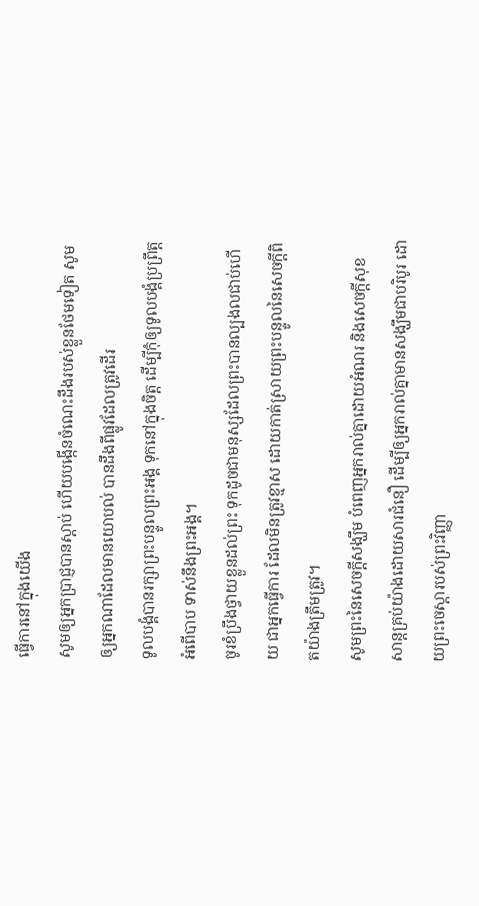ធ្វើការនៅក្នុងយើង
សូមឲ្យអ្នកប្រាជ្ញបានស្តាប់ ហើយបង្កើនចំណេះដឹងរបស់ខ្លួនថែមទៀត សូមឲ្យអ្នកណាដែលមានយោបល់ បានដឹងពីផ្លូវដែលត្រូវដើរ
ទូលបង្គំបានរក្សាព្រះបន្ទូលព្រះអង្គ ទុកនៅក្នុងចិត្ត ដើម្បីកុំឲ្យទូលបង្គំប្រព្រឹត្តអំពើបាប ទាស់នឹងព្រះអង្គ។
ចូរខំប្រឹងថ្វាយខ្លួនដល់ព្រះ ទុកដូចជាមនុស្សដែលព្រះបានល្បងលជាប់ហើយ ជាអ្នកធ្វើការ ដែលមិនត្រូវខ្មាស ដោយកាត់ស្រាយព្រះបន្ទូលនៃសេចក្ដីពិតយ៉ាងត្រឹមត្រូវ។
សូមព្រះនៃសេចក្តីសង្ឃឹម បំពេញអ្នករាល់គ្នាដោយអំណរ និងសេចក្តីសុខសាន្តគ្រប់យ៉ាងដោយសារជំនឿ ដើម្បីឲ្យអ្នករាល់គ្នាមានសង្ឃឹមជាបរិបូរ ដោយព្រះចេស្តារបស់ព្រះវិញ្ញា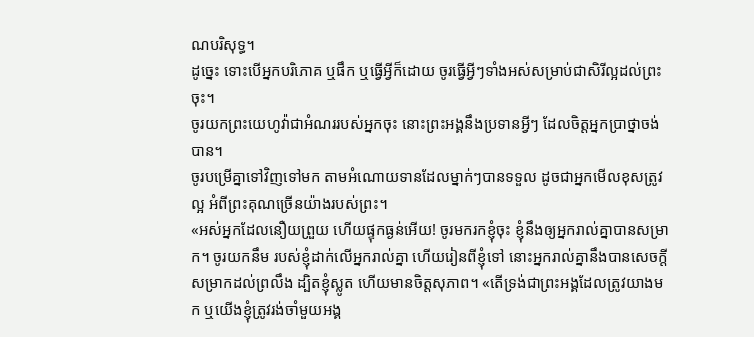ណបរិសុទ្ធ។
ដូច្នេះ ទោះបើអ្នកបរិភោគ ឬផឹក ឬធ្វើអ្វីក៏ដោយ ចូរធ្វើអ្វីៗទាំងអស់សម្រាប់ជាសិរីល្អដល់ព្រះចុះ។
ចូរយកព្រះយេហូវ៉ាជាអំណររបស់អ្នកចុះ នោះព្រះអង្គនឹងប្រទានអ្វីៗ ដែលចិត្តអ្នកប្រាថ្នាចង់បាន។
ចូរបម្រើគ្នាទៅវិញទៅមក តាមអំណោយទានដែលម្នាក់ៗបានទទួល ដូចជាអ្នកមើលខុសត្រូវល្អ អំពីព្រះគុណច្រើនយ៉ាងរបស់ព្រះ។
«អស់អ្នកដែលនឿយព្រួយ ហើយផ្ទុកធ្ងន់អើយ! ចូរមករកខ្ញុំចុះ ខ្ញុំនឹងឲ្យអ្នករាល់គ្នាបានសម្រាក។ ចូរយកនឹម របស់ខ្ញុំដាក់លើអ្នករាល់គ្នា ហើយរៀនពីខ្ញុំទៅ នោះអ្នករាល់គ្នានឹងបានសេចក្តីសម្រាកដល់ព្រលឹង ដ្បិតខ្ញុំស្លូត ហើយមានចិត្តសុភាព។ «តើទ្រង់ជាព្រះអង្គដែលត្រូវយាងមក ឬយើងខ្ញុំត្រូវរង់ចាំមួយអង្គ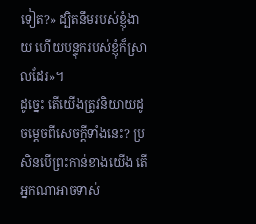ទៀត?» ដ្បិតនឹមរបស់ខ្ញុំងាយ ហើយបន្ទុករបស់ខ្ញុំក៏ស្រាលដែរ»។
ដូច្នេះ តើយើងត្រូវនិយាយដូចម្តេចពីសេចក្តីទាំងនេះ? ប្រសិនបើព្រះកាន់ខាងយើង តើអ្នកណាអាចទាស់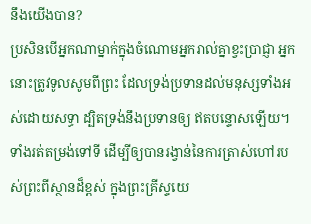នឹងយើងបាន?
ប្រសិនបើអ្នកណាម្នាក់ក្នុងចំណោមអ្នករាល់គ្នាខ្វះប្រាជ្ញា អ្នកនោះត្រូវទូលសូមពីព្រះ ដែលទ្រង់ប្រទានដល់មនុស្សទាំងអស់ដោយសទ្ធា ដ្បិតទ្រង់នឹងប្រទានឲ្យ ឥតបន្ទោសឡើយ។
ទាំងរត់តម្រង់ទៅទី ដើម្បីឲ្យបានរង្វាន់នៃការត្រាស់ហៅរបស់ព្រះពីស្ថានដ៏ខ្ពស់ ក្នុងព្រះគ្រីស្ទយេ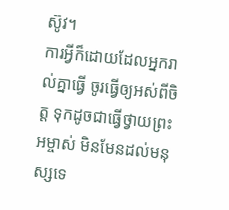ស៊ូវ។
ការអ្វីក៏ដោយដែលអ្នករាល់គ្នាធ្វើ ចូរធ្វើឲ្យអស់ពីចិត្ត ទុកដូចជាធ្វើថ្វាយព្រះអម្ចាស់ មិនមែនដល់មនុស្សទេ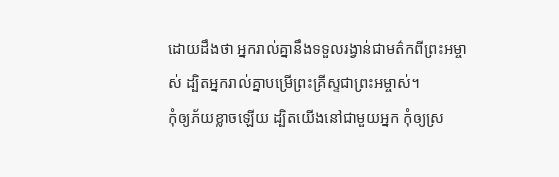ដោយដឹងថា អ្នករាល់គ្នានឹងទទួលរង្វាន់ជាមត៌កពីព្រះអម្ចាស់ ដ្បិតអ្នករាល់គ្នាបម្រើព្រះគ្រីស្ទជាព្រះអម្ចាស់។
កុំឲ្យភ័យខ្លាចឡើយ ដ្បិតយើងនៅជាមួយអ្នក កុំឲ្យស្រ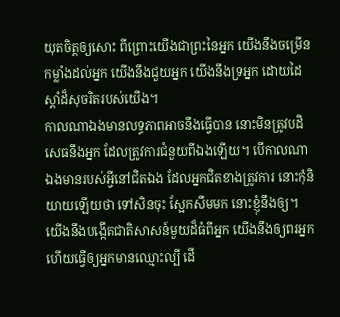យុតចិត្តឲ្យសោះ ពីព្រោះយើងជាព្រះនៃអ្នក យើងនឹងចម្រើនកម្លាំងដល់អ្នក យើងនឹងជួយអ្នក យើងនឹងទ្រអ្នក ដោយដៃស្តាំដ៏សុចរិតរបស់យើង។
កាលណាឯងមានលទ្ធភាពអាចនឹងធ្វើបាន នោះមិនត្រូវបដិសេធនឹងអ្នក ដែលត្រូវការជំនួយពីឯងឡើយ។ បើកាលណាឯងមានរបស់អ្វីនៅជិតឯង ដែលអ្នកជិតខាងត្រូវការ នោះកុំនិយាយឡើយថា ទៅសិនចុះ ស្អែកសឹមមក នោះខ្ញុំនឹងឲ្យ។
យើងនឹងបង្កើតជាតិសាសន៍មួយដ៏ធំពីអ្នក យើងនឹងឲ្យពរអ្នក ហើយធ្វើឲ្យអ្នកមានឈ្មោះល្បី ដើ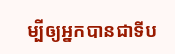ម្បីឲ្យអ្នកបានជាទីប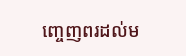ញ្ចេញពរដល់ម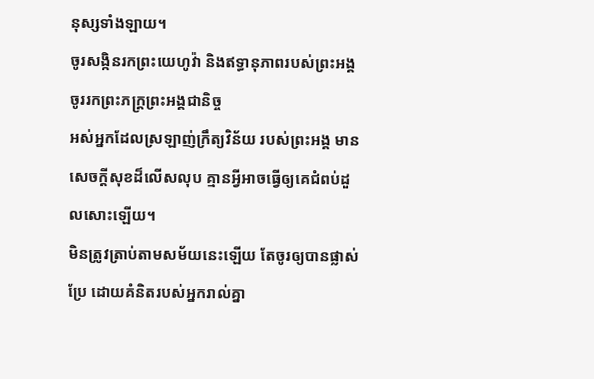នុស្សទាំងឡាយ។
ចូរសង្កិនរកព្រះយេហូវ៉ា និងឥទ្ធានុភាពរបស់ព្រះអង្គ ចូររកព្រះភក្ត្រព្រះអង្គជានិច្ច
អស់អ្នកដែលស្រឡាញ់ក្រឹត្យវិន័យ របស់ព្រះអង្គ មានសេចក្ដីសុខដ៏លើសលុប គ្មានអ្វីអាចធ្វើឲ្យគេជំពប់ដួលសោះឡើយ។
មិនត្រូវត្រាប់តាមសម័យនេះឡើយ តែចូរឲ្យបានផ្លាស់ប្រែ ដោយគំនិតរបស់អ្នករាល់គ្នា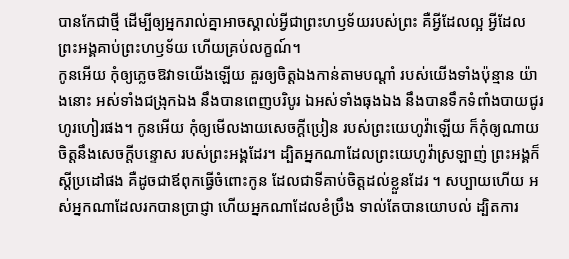បានកែជាថ្មី ដើម្បីឲ្យអ្នករាល់គ្នាអាចស្គាល់អ្វីជាព្រះហឫទ័យរបស់ព្រះ គឺអ្វីដែលល្អ អ្វីដែលព្រះអង្គគាប់ព្រះហឫទ័យ ហើយគ្រប់លក្ខណ៍។
កូនអើយ កុំឲ្យភ្លេចឱវាទយើងឡើយ គួរឲ្យចិត្តឯងកាន់តាមបណ្ដាំ របស់យើងទាំងប៉ុន្មាន យ៉ាងនោះ អស់ទាំងជង្រុកឯង នឹងបានពេញបរិបូរ ឯអស់ទាំងធុងឯង នឹងបានទឹកទំពាំងបាយជូរហូរហៀរផង។ កូនអើយ កុំឲ្យមើលងាយសេចក្ដីប្រៀន របស់ព្រះយេហូវ៉ាឡើយ ក៏កុំឲ្យណាយចិត្តនឹងសេចក្ដីបន្ទោស របស់ព្រះអង្គដែរ។ ដ្បិតអ្នកណាដែលព្រះយេហូវ៉ាស្រឡាញ់ ព្រះអង្គក៏ស្តីប្រដៅផង គឺដូចជាឪពុកធ្វើចំពោះកូន ដែលជាទីគាប់ចិត្តដល់ខ្លួនដែរ ។ សប្បាយហើយ អស់អ្នកណាដែលរកបានប្រាជ្ញា ហើយអ្នកណាដែលខំប្រឹង ទាល់តែបានយោបល់ ដ្បិតការ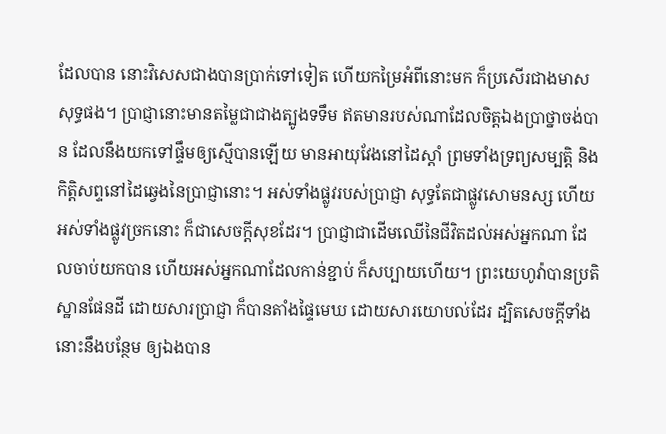ដែលបាន នោះវិសេសជាងបានប្រាក់ទៅទៀត ហើយកម្រៃអំពីនោះមក ក៏ប្រសើរជាងមាសសុទ្ធផង។ ប្រាជ្ញានោះមានតម្លៃជាជាងត្បូងទទឹម ឥតមានរបស់ណាដែលចិត្តឯងប្រាថ្នាចង់បាន ដែលនឹងយកទៅផ្ទឹមឲ្យស្មើបានឡើយ មានអាយុវែងនៅដៃស្តាំ ព្រមទាំងទ្រព្យសម្បត្តិ និងកិត្តិសព្ទនៅដៃឆ្វេងនៃប្រាជ្ញានោះ។ អស់ទាំងផ្លូវរបស់ប្រាជ្ញា សុទ្ធតែជាផ្លូវសោមនស្ស ហើយអស់ទាំងផ្លូវច្រកនោះ ក៏ជាសេចក្ដីសុខដែរ។ ប្រាជ្ញាជាដើមឈើនៃជីវិតដល់អស់អ្នកណា ដែលចាប់យកបាន ហើយអស់អ្នកណាដែលកាន់ខ្ជាប់ ក៏សប្បាយហើយ។ ព្រះយេហូវ៉ាបានប្រតិស្ឋានផែនដី ដោយសារប្រាជ្ញា ក៏បានតាំងផ្ទៃមេឃ ដោយសារយោបល់ដែរ ដ្បិតសេចក្ដីទាំងនោះនឹងបន្ថែម ឲ្យឯងបាន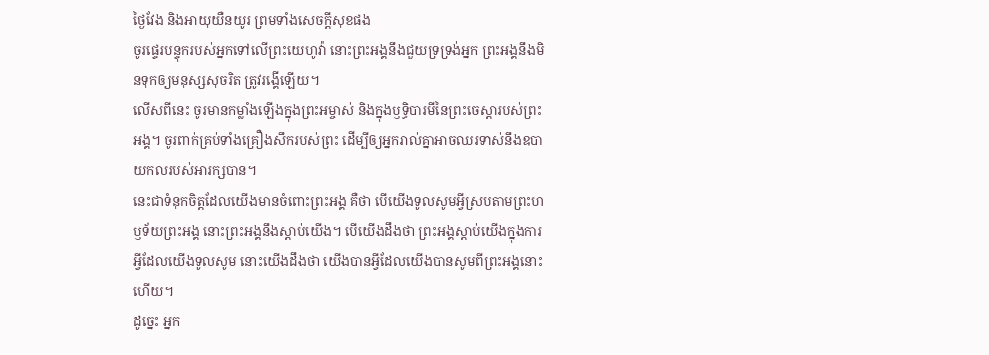ថ្ងៃវែង និងអាយុយឺនយូរ ព្រមទាំងសេចក្ដីសុខផង
ចូរផ្ទេរបន្ទុករបស់អ្នកទៅលើព្រះយេហូវ៉ា នោះព្រះអង្គនឹងជួយទ្រទ្រង់អ្នក ព្រះអង្គនឹងមិនទុកឲ្យមនុស្សសុចរិត ត្រូវរង្គើឡើយ។
លើសពីនេះ ចូរមានកម្លាំងឡើងក្នុងព្រះអម្ចាស់ និងក្នុងឫទ្ធិបារមីនៃព្រះចេស្តារបស់ព្រះអង្គ។ ចូរពាក់គ្រប់ទាំងគ្រឿងសឹករបស់ព្រះ ដើម្បីឲ្យអ្នករាល់គ្នាអាចឈរទាស់នឹងឧបាយកលរបស់អារក្សបាន។
នេះជាទំនុកចិត្តដែលយើងមានចំពោះព្រះអង្គ គឺថា បើយើងទូលសូមអ្វីស្របតាមព្រះហឫទ័យព្រះអង្គ នោះព្រះអង្គនឹងស្តាប់យើង។ បើយើងដឹងថា ព្រះអង្គស្តាប់យើងក្នុងការអ្វីដែលយើងទូលសូម នោះយើងដឹងថា យើងបានអ្វីដែលយើងបានសូមពីព្រះអង្គនោះហើយ។
ដូច្នេះ អ្នក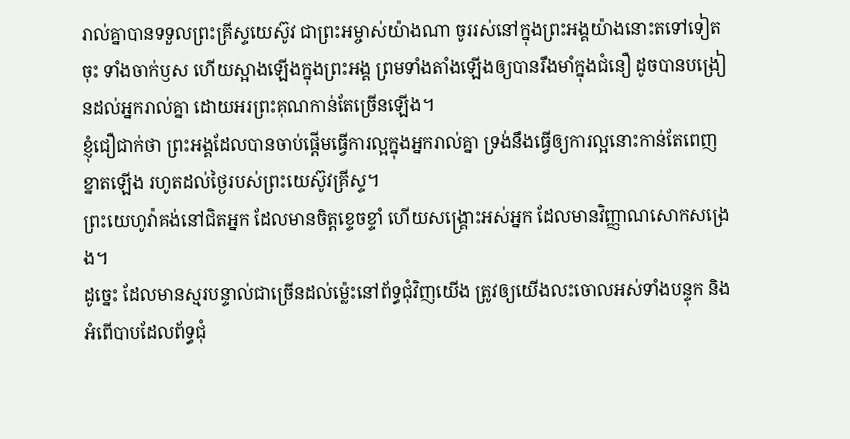រាល់គ្នាបានទទួលព្រះគ្រីស្ទយេស៊ូវ ជាព្រះអម្ចាស់យ៉ាងណា ចូររស់នៅក្នុងព្រះអង្គយ៉ាងនោះតទៅទៀតចុះ ទាំងចាក់ឫស ហើយស្អាងឡើងក្នុងព្រះអង្គ ព្រមទាំងតាំងឡើងឲ្យបានរឹងមាំក្នុងជំនឿ ដូចបានបង្រៀនដល់អ្នករាល់គ្នា ដោយអរព្រះគុណកាន់តែច្រើនឡើង។
ខ្ញុំជឿជាក់ថា ព្រះអង្គដែលបានចាប់ផ្តើមធ្វើការល្អក្នុងអ្នករាល់គ្នា ទ្រង់នឹងធ្វើឲ្យការល្អនោះកាន់តែពេញខ្នាតឡើង រហូតដល់ថ្ងៃរបស់ព្រះយេស៊ូវគ្រីស្ទ។
ព្រះយេហូវ៉ាគង់នៅជិតអ្នក ដែលមានចិត្តខ្ទេចខ្ទាំ ហើយសង្គ្រោះអស់អ្នក ដែលមានវិញ្ញាណសោកសង្រេង។
ដូច្នេះ ដែលមានស្មរបន្ទាល់ជាច្រើនដល់ម៉្លេះនៅព័ទ្ធជុំវិញយើង ត្រូវឲ្យយើងលះចោលអស់ទាំងបន្ទុក និងអំពើបាបដែលព័ទ្ធជុំ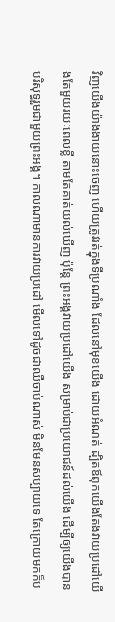វិញយើងយ៉ាងងាយនោះចេញ ហើយត្រូវរត់ក្នុងទីប្រណាំង ដែលនៅមុខយើង ដោយអំណត់ ដ្បិតឪពុកយើងតែងវាយប្រដៅយើងតែមួយរយៈពេលខ្លី តាមតែគាត់យល់ឃើញ ប៉ុន្តែ ព្រះអង្គវាយប្រដៅយើង សម្រាប់ជាប្រយោជន៍ដល់យើង ដើម្បីឲ្យយើងបានបរិសុទ្ធរួមជាមួយព្រះអង្គ។ កាលណាមានការវាយប្រដៅ មើលទៅដូចជាឈឺចាប់ណាស់ មិនមែនសប្បាយទេ តែក្រោយមកក៏ប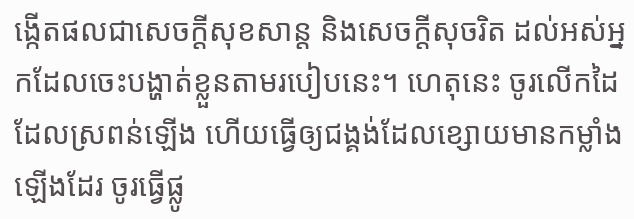ង្កើតផលជាសេចក្ដីសុខសាន្ត និងសេចក្ដីសុចរិត ដល់អស់អ្នកដែលចេះបង្ហាត់ខ្លួនតាមរបៀបនេះ។ ហេតុនេះ ចូរលើកដៃដែលស្រពន់ឡើង ហើយធ្វើឲ្យជង្គង់ដែលខ្សោយមានកម្លាំងឡើងដែរ ចូរធ្វើផ្លូ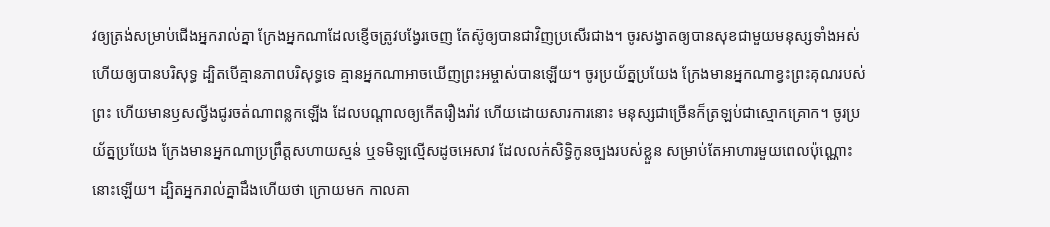វឲ្យត្រង់សម្រាប់ជើងអ្នករាល់គ្នា ក្រែងអ្នកណាដែលខ្ញើចត្រូវបង្វែរចេញ តែស៊ូឲ្យបានជាវិញប្រសើរជាង។ ចូរសង្វាតឲ្យបានសុខជាមួយមនុស្សទាំងអស់ ហើយឲ្យបានបរិសុទ្ធ ដ្បិតបើគ្មានភាពបរិសុទ្ធទេ គ្មានអ្នកណាអាចឃើញព្រះអម្ចាស់បានឡើយ។ ចូរប្រយ័ត្នប្រយែង ក្រែងមានអ្នកណាខ្វះព្រះគុណរបស់ព្រះ ហើយមានឫសល្វីងជូរចត់ណាពន្លកឡើង ដែលបណ្ដាលឲ្យកើតរឿងរ៉ាវ ហើយដោយសារការនោះ មនុស្សជាច្រើនក៏ត្រឡប់ជាស្មោកគ្រោក។ ចូរប្រយ័ត្នប្រយែង ក្រែងមានអ្នកណាប្រព្រឹត្តសហាយស្មន់ ឬទមិឡល្មើសដូចអេសាវ ដែលលក់សិទ្ធិកូនច្បងរបស់ខ្លួន សម្រាប់តែអាហារមួយពេលប៉ុណ្ណោះនោះឡើយ។ ដ្បិតអ្នករាល់គ្នាដឹងហើយថា ក្រោយមក កាលគា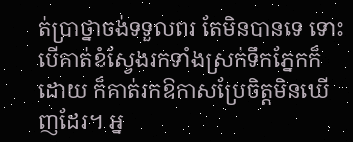ត់ប្រាថ្នាចង់ទទួលពរ តែមិនបានទេ ទោះបើគាត់ខំស្វែងរកទាំងស្រក់ទឹកភ្នែកក៏ដោយ ក៏គាត់រកឱកាសប្រែចិត្តមិនឃើញដែរ។ អ្ន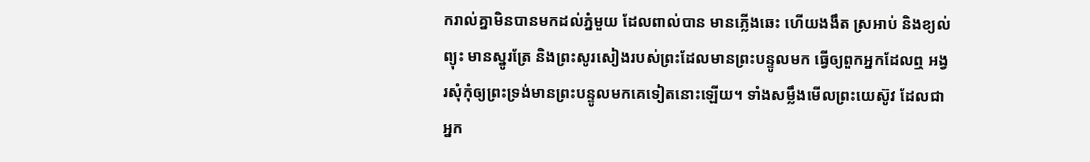ករាល់គ្នាមិនបានមកដល់ភ្នំមួយ ដែលពាល់បាន មានភ្លើងឆេះ ហើយងងឹត ស្រអាប់ និងខ្យល់ព្យុះ មានស្នូរត្រែ និងព្រះសូរសៀងរបស់ព្រះដែលមានព្រះបន្ទូលមក ធ្វើឲ្យពួកអ្នកដែលឮ អង្វរសុំកុំឲ្យព្រះទ្រង់មានព្រះបន្ទូលមកគេទៀតនោះឡើយ។ ទាំងសម្លឹងមើលព្រះយេស៊ូវ ដែលជាអ្នក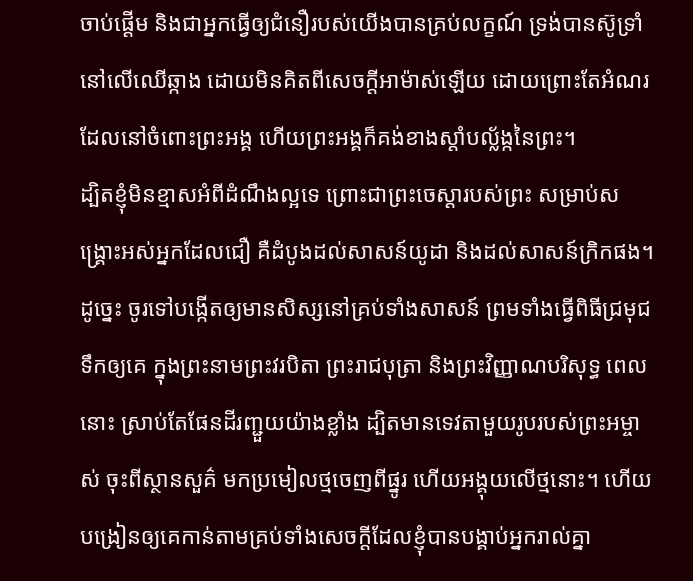ចាប់ផ្តើម និងជាអ្នកធ្វើឲ្យជំនឿរបស់យើងបានគ្រប់លក្ខណ៍ ទ្រង់បានស៊ូទ្រាំនៅលើឈើឆ្កាង ដោយមិនគិតពីសេចក្ដីអាម៉ាស់ឡើយ ដោយព្រោះតែអំណរដែលនៅចំពោះព្រះអង្គ ហើយព្រះអង្គក៏គង់ខាងស្តាំបល្ល័ង្កនៃព្រះ។
ដ្បិតខ្ញុំមិនខ្មាសអំពីដំណឹងល្អទេ ព្រោះជាព្រះចេស្តារបស់ព្រះ សម្រាប់សង្គ្រោះអស់អ្នកដែលជឿ គឺដំបូងដល់សាសន៍យូដា និងដល់សាសន៍ក្រិកផង។
ដូច្នេះ ចូរទៅបង្កើតឲ្យមានសិស្សនៅគ្រប់ទាំងសាសន៍ ព្រមទាំងធ្វើពិធីជ្រមុជទឹកឲ្យគេ ក្នុងព្រះនាមព្រះវរបិតា ព្រះរាជបុត្រា និងព្រះវិញ្ញាណបរិសុទ្ធ ពេលនោះ ស្រាប់តែផែនដីរញ្ជួយយ៉ាងខ្លាំង ដ្បិតមានទេវតាមួយរូបរបស់ព្រះអម្ចាស់ ចុះពីស្ថានសួគ៌ មកប្រមៀលថ្មចេញពីផ្នូរ ហើយអង្គុយលើថ្មនោះ។ ហើយបង្រៀនឲ្យគេកាន់តាមគ្រប់ទាំងសេចក្តីដែលខ្ញុំបានបង្គាប់អ្នករាល់គ្នា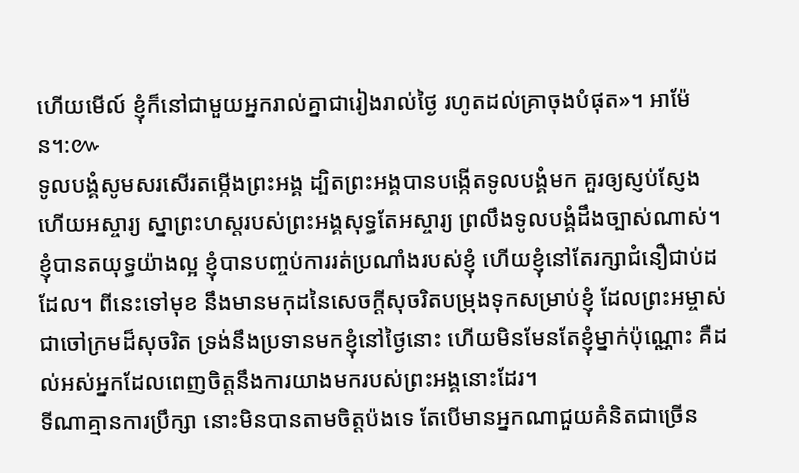ហើយមើល៍ ខ្ញុំក៏នៅជាមួយអ្នករាល់គ្នាជារៀងរាល់ថ្ងៃ រហូតដល់គ្រាចុងបំផុត»។ អាម៉ែន។:៚
ទូលបង្គំសូមសរសើរតម្កើងព្រះអង្គ ដ្បិតព្រះអង្គបានបង្កើតទូលបង្គំមក គួរឲ្យស្ញប់ស្ញែង ហើយអស្ចារ្យ ស្នាព្រះហស្តរបស់ព្រះអង្គសុទ្ធតែអស្ចារ្យ ព្រលឹងទូលបង្គំដឹងច្បាស់ណាស់។
ខ្ញុំបានតយុទ្ធយ៉ាងល្អ ខ្ញុំបានបញ្ចប់ការរត់ប្រណាំងរបស់ខ្ញុំ ហើយខ្ញុំនៅតែរក្សាជំនឿជាប់ដដែល។ ពីនេះទៅមុខ នឹងមានមកុដនៃសេចក្ដីសុចរិតបម្រុងទុកសម្រាប់ខ្ញុំ ដែលព្រះអម្ចាស់ជាចៅក្រមដ៏សុចរិត ទ្រង់នឹងប្រទានមកខ្ញុំនៅថ្ងៃនោះ ហើយមិនមែនតែខ្ញុំម្នាក់ប៉ុណ្ណោះ គឺដល់អស់អ្នកដែលពេញចិត្តនឹងការយាងមករបស់ព្រះអង្គនោះដែរ។
ទីណាគ្មានការប្រឹក្សា នោះមិនបានតាមចិត្តប៉ងទេ តែបើមានអ្នកណាជួយគំនិតជាច្រើន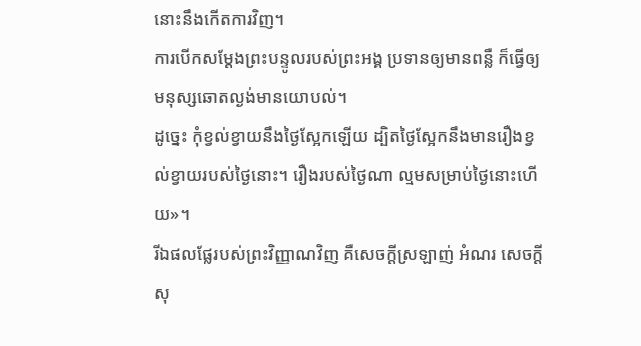នោះនឹងកើតការវិញ។
ការបើកសម្ដែងព្រះបន្ទូលរបស់ព្រះអង្គ ប្រទានឲ្យមានពន្លឺ ក៏ធ្វើឲ្យមនុស្សឆោតល្ងង់មានយោបល់។
ដូច្នេះ កុំខ្វល់ខ្វាយនឹងថ្ងៃស្អែកឡើយ ដ្បិតថ្ងៃស្អែកនឹងមានរឿងខ្វល់ខ្វាយរបស់ថ្ងៃនោះ។ រឿងរបស់ថ្ងៃណា ល្មមសម្រាប់ថ្ងៃនោះហើយ»។
រីឯផលផ្លែរបស់ព្រះវិញ្ញាណវិញ គឺសេចក្ដីស្រឡាញ់ អំណរ សេចក្ដីសុ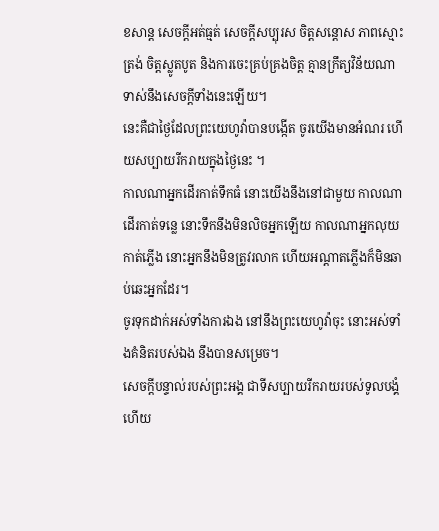ខសាន្ត សេចក្ដីអត់ធ្មត់ សេចក្ដីសប្បុរស ចិត្តសន្ដោស ភាពស្មោះត្រង់ ចិត្តស្លូតបូត និងការចេះគ្រប់គ្រងចិត្ត គ្មានក្រឹត្យវិន័យណាទាស់នឹងសេចក្ដីទាំងនេះឡើយ។
នេះគឺជាថ្ងៃដែលព្រះយេហូវ៉ាបានបង្កើត ចូរយើងមានអំណរ ហើយសប្បាយរីករាយក្នុងថ្ងៃនេះ ។
កាលណាអ្នកដើរកាត់ទឹកធំ នោះយើងនឹងនៅជាមួយ កាលណាដើរកាត់ទន្លេ នោះទឹកនឹងមិនលិចអ្នកឡើយ កាលណាអ្នកលុយកាត់ភ្លើង នោះអ្នកនឹងមិនត្រូវរលាក ហើយអណ្ដាតភ្លើងក៏មិនឆាប់ឆេះអ្នកដែរ។
ចូរទុកដាក់អស់ទាំងការឯង នៅនឹងព្រះយេហូវ៉ាចុះ នោះអស់ទាំងគំនិតរបស់ឯង នឹងបានសម្រេច។
សេចក្ដីបន្ទាល់របស់ព្រះអង្គ ជាទីសប្បាយរីករាយរបស់ទូលបង្គំ ហើយ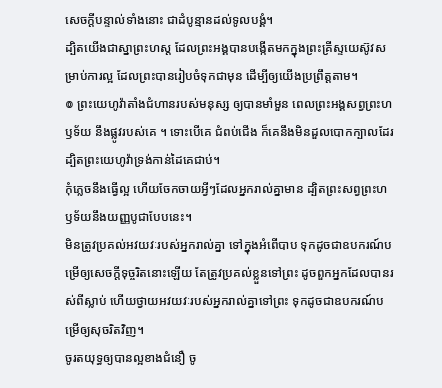សេចក្ដីបន្ទាល់ទាំងនោះ ជាដំបូន្មានដល់ទូលបង្គំ។
ដ្បិតយើងជាស្នាព្រះហស្ត ដែលព្រះអង្គបានបង្កើតមកក្នុងព្រះគ្រីស្ទយេស៊ូវសម្រាប់ការល្អ ដែលព្រះបានរៀបចំទុកជាមុន ដើម្បីឲ្យយើងប្រព្រឹត្តតាម។
៙ ព្រះយេហូវ៉ាតាំងជំហានរបស់មនុស្ស ឲ្យបានមាំមួន ពេលព្រះអង្គសព្វព្រះហឫទ័យ នឹងផ្លូវរបស់គេ ។ ទោះបើគេ ជំពប់ជើង ក៏គេនឹងមិនដួលបោកក្បាលដែរ ដ្បិតព្រះយេហូវ៉ាទ្រង់កាន់ដៃគេជាប់។
កុំភ្លេចនឹងធ្វើល្អ ហើយចែកចាយអ្វីៗដែលអ្នករាល់គ្នាមាន ដ្បិតព្រះសព្វព្រះហឫទ័យនឹងយញ្ញបូជាបែបនេះ។
មិនត្រូវប្រគល់អវយវៈរបស់អ្នករាល់គ្នា ទៅក្នុងអំពើបាប ទុកដូចជាឧបករណ៍បម្រើឲ្យសេចក្ដីទុច្ចរិតនោះឡើយ តែត្រូវប្រគល់ខ្លួនទៅព្រះ ដូចពួកអ្នកដែលបានរស់ពីស្លាប់ ហើយថ្វាយអវយវៈរបស់អ្នករាល់គ្នាទៅព្រះ ទុកដូចជាឧបករណ៍បម្រើឲ្យសុចរិតវិញ។
ចូរតយុទ្ធឲ្យបានល្អខាងជំនឿ ចូ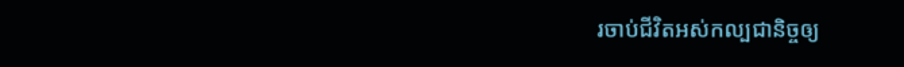រចាប់ជីវិតអស់កល្បជានិច្ចឲ្យ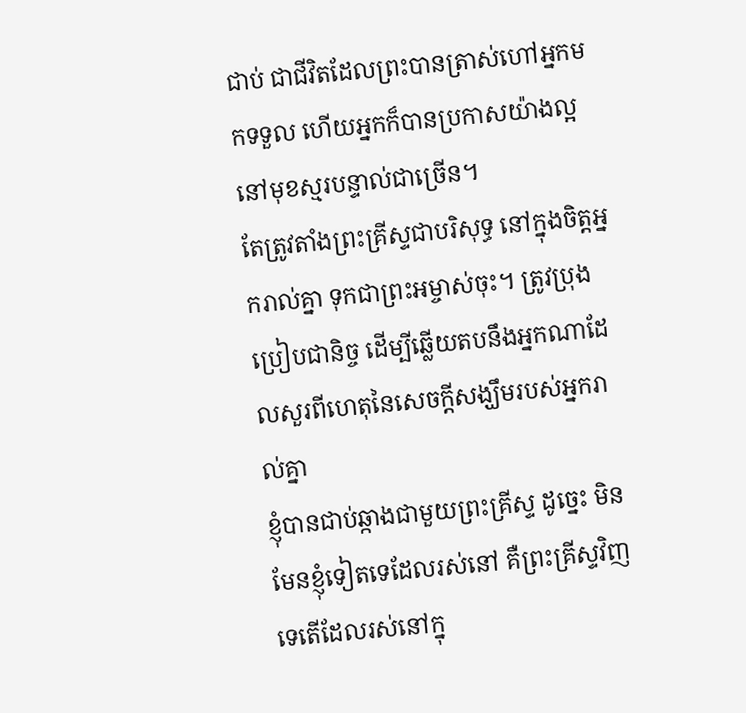ជាប់ ជាជីវិតដែលព្រះបានត្រាស់ហៅអ្នកមកទទួល ហើយអ្នកក៏បានប្រកាសយ៉ាងល្អនៅមុខស្មរបន្ទាល់ជាច្រើន។
តែត្រូវតាំងព្រះគ្រីស្ទជាបរិសុទ្ធ នៅក្នុងចិត្តអ្នករាល់គ្នា ទុកជាព្រះអម្ចាស់ចុះ។ ត្រូវប្រុងប្រៀបជានិច្ច ដើម្បីឆ្លើយតបនឹងអ្នកណាដែលសួរពីហេតុនៃសេចក្តីសង្ឃឹមរបស់អ្នករាល់គ្នា
ខ្ញុំបានជាប់ឆ្កាងជាមួយព្រះគ្រីស្ទ ដូច្នេះ មិនមែនខ្ញុំទៀតទេដែលរស់នៅ គឺព្រះគ្រីស្ទវិញទេតើដែលរស់នៅក្នុ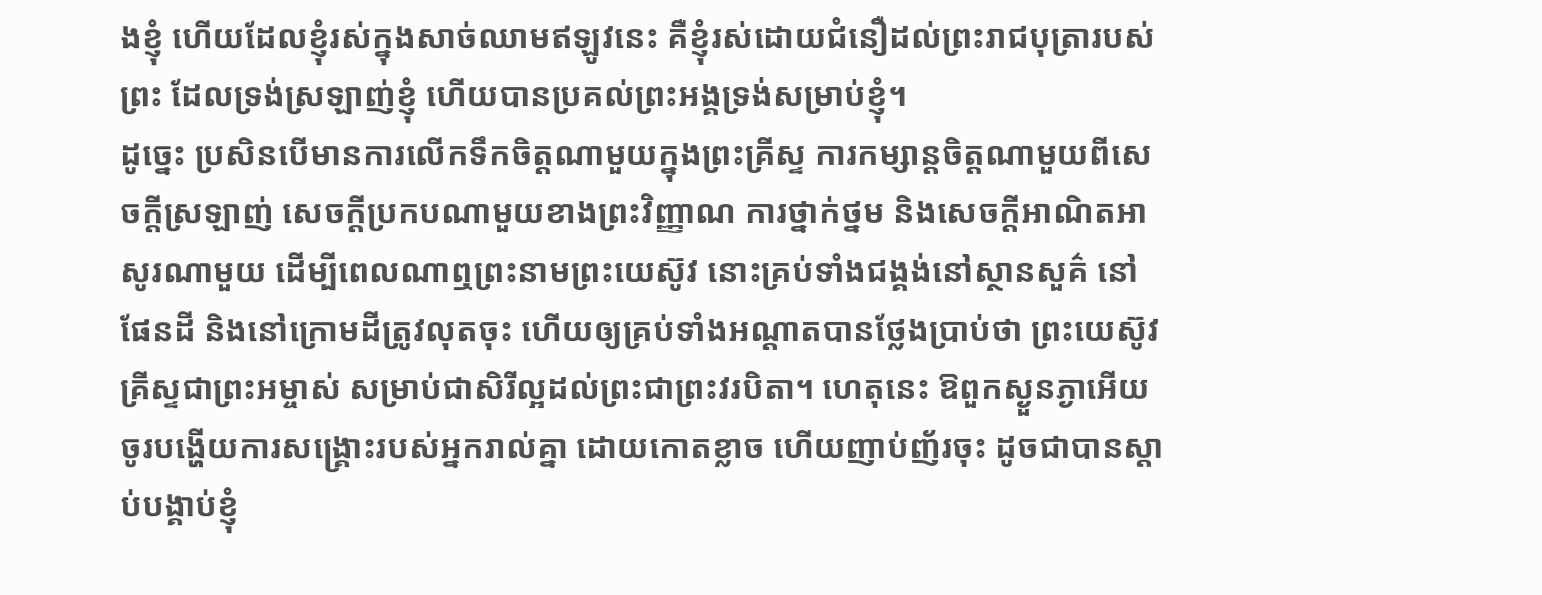ងខ្ញុំ ហើយដែលខ្ញុំរស់ក្នុងសាច់ឈាមឥឡូវនេះ គឺខ្ញុំរស់ដោយជំនឿដល់ព្រះរាជបុត្រារបស់ព្រះ ដែលទ្រង់ស្រឡាញ់ខ្ញុំ ហើយបានប្រគល់ព្រះអង្គទ្រង់សម្រាប់ខ្ញុំ។
ដូច្នេះ ប្រសិនបើមានការលើកទឹកចិត្តណាមួយក្នុងព្រះគ្រីស្ទ ការកម្សាន្តចិត្តណាមួយពីសេចក្ដីស្រឡាញ់ សេចក្ដីប្រកបណាមួយខាងព្រះវិញ្ញាណ ការថ្នាក់ថ្នម និងសេចក្ដីអាណិតអាសូរណាមួយ ដើម្បីពេលណាឮព្រះនាមព្រះយេស៊ូវ នោះគ្រប់ទាំងជង្គង់នៅស្ថានសួគ៌ នៅផែនដី និងនៅក្រោមដីត្រូវលុតចុះ ហើយឲ្យគ្រប់ទាំងអណ្ដាតបានថ្លែងប្រាប់ថា ព្រះយេស៊ូវគ្រីស្ទជាព្រះអម្ចាស់ សម្រាប់ជាសិរីល្អដល់ព្រះជាព្រះវរបិតា។ ហេតុនេះ ឱពួកស្ងួនភ្ងាអើយ ចូរបង្ហើយការសង្គ្រោះរបស់អ្នករាល់គ្នា ដោយកោតខ្លាច ហើយញាប់ញ័រចុះ ដូចជាបានស្តាប់បង្គាប់ខ្ញុំ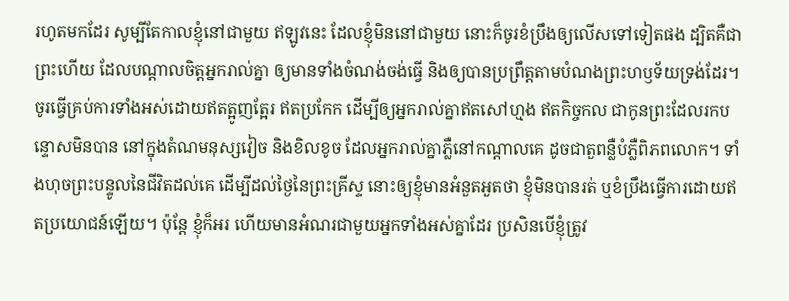រហូតមកដែរ សូម្បីតែកាលខ្ញុំនៅជាមួយ ឥឡូវនេះ ដែលខ្ញុំមិននៅជាមួយ នោះក៏ចូរខំប្រឹងឲ្យលើសទៅទៀតផង ដ្បិតគឺជាព្រះហើយ ដែលបណ្តាលចិត្តអ្នករាល់គ្នា ឲ្យមានទាំងចំណង់ចង់ធ្វើ និងឲ្យបានប្រព្រឹត្តតាមបំណងព្រះហឫទ័យទ្រង់ដែរ។ ចូរធ្វើគ្រប់ការទាំងអស់ដោយឥតត្អូញត្អែរ ឥតប្រកែក ដើម្បីឲ្យអ្នករាល់គ្នាឥតសៅហ្មង ឥតកិច្ចកល ជាកូនព្រះដែលរកបន្ទោសមិនបាន នៅក្នុងតំណមនុស្សវៀច និងខិលខូច ដែលអ្នករាល់គ្នាភ្លឺនៅកណ្ដាលគេ ដូចជាតួពន្លឺបំភ្លឺពិភពលោក។ ទាំងហុចព្រះបន្ទូលនៃជីវិតដល់គេ ដើម្បីដល់ថ្ងៃនៃព្រះគ្រីស្ទ នោះឲ្យខ្ញុំមានអំនួតអួតថា ខ្ញុំមិនបានរត់ ឬខំប្រឹងធ្វើការដោយឥតប្រយោជន៍ឡើយ។ ប៉ុន្តែ ខ្ញុំក៏អរ ហើយមានអំណរជាមួយអ្នកទាំងអស់គ្នាដែរ ប្រសិនបើខ្ញុំត្រូវ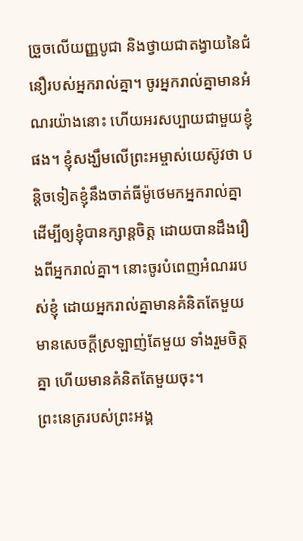ច្រួចលើយញ្ញបូជា និងថ្វាយជាតង្វាយនៃជំនឿរបស់អ្នករាល់គ្នា។ ចូរអ្នករាល់គ្នាមានអំណរយ៉ាងនោះ ហើយអរសប្បាយជាមួយខ្ញុំផង។ ខ្ញុំសង្ឃឹមលើព្រះអម្ចាស់យេស៊ូវថា បន្តិចទៀតខ្ញុំនឹងចាត់ធីម៉ូថេមកអ្នករាល់គ្នា ដើម្បីឲ្យខ្ញុំបានក្សាន្តចិត្ត ដោយបានដឹងរឿងពីអ្នករាល់គ្នា។ នោះចូរបំពេញអំណររបស់ខ្ញុំ ដោយអ្នករាល់គ្នាមានគំនិតតែមួយ មានសេចក្ដីស្រឡាញ់តែមួយ ទាំងរួមចិត្តគ្នា ហើយមានគំនិតតែមួយចុះ។
ព្រះនេត្ររបស់ព្រះអង្គ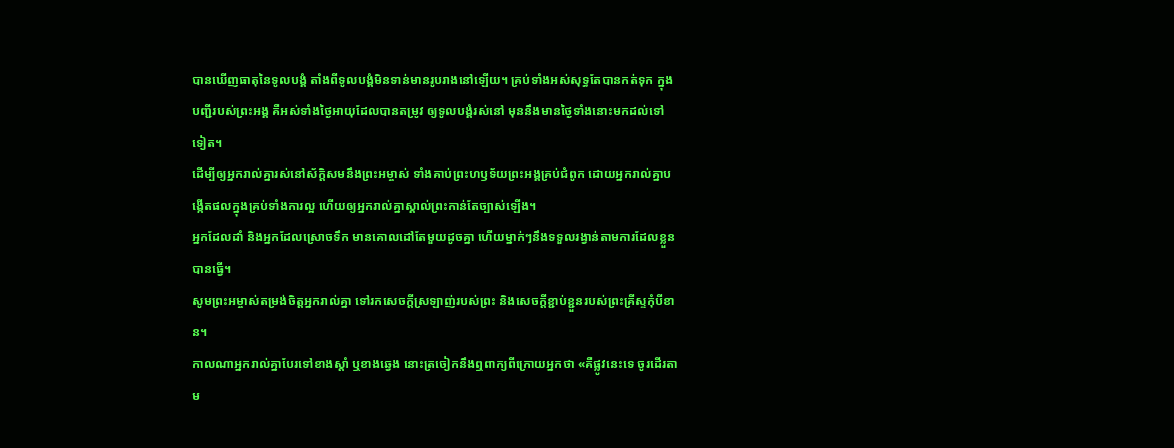បានឃើញធាតុនៃទូលបង្គំ តាំងពីទូលបង្គំមិនទាន់មានរូបរាងនៅឡើយ។ គ្រប់ទាំងអស់សុទ្ធតែបានកត់ទុក ក្នុងបញ្ជីរបស់ព្រះអង្គ គឺអស់ទាំងថ្ងៃអាយុដែលបានតម្រូវ ឲ្យទូលបង្គំរស់នៅ មុននឹងមានថ្ងៃទាំងនោះមកដល់ទៅទៀត។
ដើម្បីឲ្យអ្នករាល់គ្នារស់នៅស័ក្ដិសមនឹងព្រះអម្ចាស់ ទាំងគាប់ព្រះហឫទ័យព្រះអង្គគ្រប់ជំពូក ដោយអ្នករាល់គ្នាបង្កើតផលក្នុងគ្រប់ទាំងការល្អ ហើយឲ្យអ្នករាល់គ្នាស្គាល់ព្រះកាន់តែច្បាស់ឡើង។
អ្នកដែលដាំ និងអ្នកដែលស្រោចទឹក មានគោលដៅតែមួយដូចគ្នា ហើយម្នាក់ៗនឹងទទួលរង្វាន់តាមការដែលខ្លួនបានធ្វើ។
សូមព្រះអម្ចាស់តម្រង់ចិត្តអ្នករាល់គ្នា ទៅរកសេចក្ដីស្រឡាញ់របស់ព្រះ និងសេចក្ដីខ្ជាប់ខ្ជួនរបស់ព្រះគ្រីស្ទកុំបីខាន។
កាលណាអ្នករាល់គ្នាបែរទៅខាងស្តាំ ឬខាងឆ្វេង នោះត្រចៀកនឹងឮពាក្យពីក្រោយអ្នកថា «គឺផ្លូវនេះទេ ចូរដើរតាម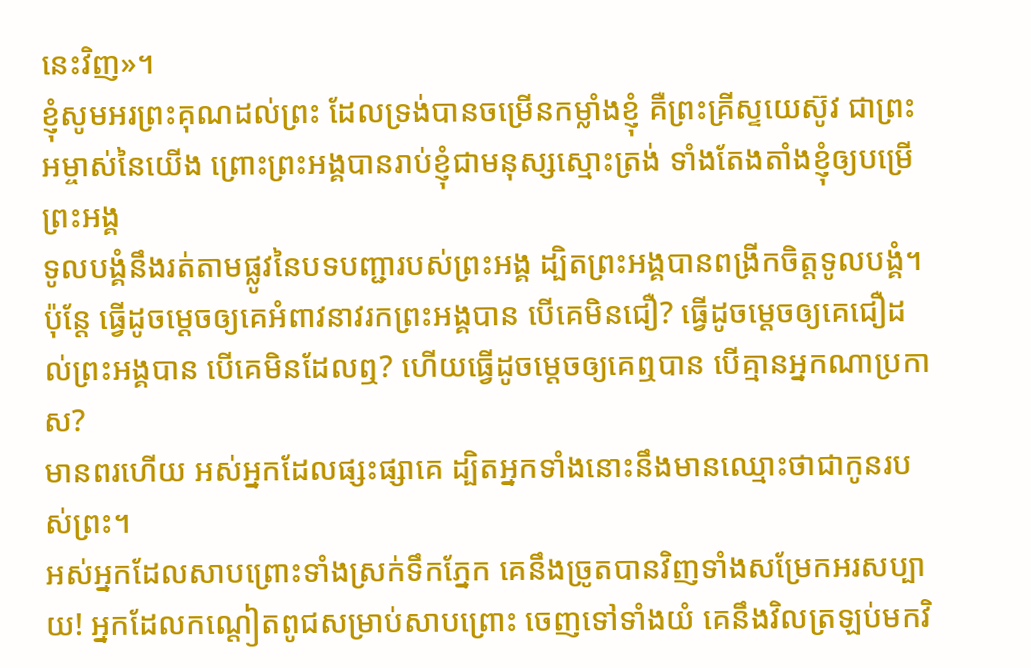នេះវិញ»។
ខ្ញុំសូមអរព្រះគុណដល់ព្រះ ដែលទ្រង់បានចម្រើនកម្លាំងខ្ញុំ គឺព្រះគ្រីស្ទយេស៊ូវ ជាព្រះអម្ចាស់នៃយើង ព្រោះព្រះអង្គបានរាប់ខ្ញុំជាមនុស្សស្មោះត្រង់ ទាំងតែងតាំងខ្ញុំឲ្យបម្រើព្រះអង្គ
ទូលបង្គំនឹងរត់តាមផ្លូវនៃបទបញ្ជារបស់ព្រះអង្គ ដ្បិតព្រះអង្គបានពង្រីកចិត្តទូលបង្គំ។
ប៉ុន្តែ ធ្វើដូចម្ដេចឲ្យគេអំពាវនាវរកព្រះអង្គបាន បើគេមិនជឿ? ធ្វើដូចម្ដេចឲ្យគេជឿដល់ព្រះអង្គបាន បើគេមិនដែលឮ? ហើយធ្វើដូចម្ដេចឲ្យគេឮបាន បើគ្មានអ្នកណាប្រកាស?
មានពរហើយ អស់អ្នកដែលផ្សះផ្សាគេ ដ្បិតអ្នកទាំងនោះនឹងមានឈ្មោះថាជាកូនរបស់ព្រះ។
អស់អ្នកដែលសាបព្រោះទាំងស្រក់ទឹកភ្នែក គេនឹងច្រូតបានវិញទាំងសម្រែកអរសប្បាយ! អ្នកដែលកណ្ដៀតពូជសម្រាប់សាបព្រោះ ចេញទៅទាំងយំ គេនឹងវិលត្រឡប់មកវិ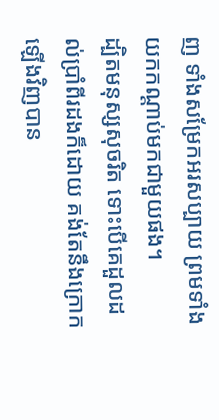ញ ទាំងសម្រែកអរសប្បាយ ព្រមទាំងយកកណ្ដាប់មកជាមួយផង។
ដ្បិតមនុស្សសុចរិត ទោះបើគេដួលដល់ប្រាំពីរដងក៏ដោយ គង់តែនឹងក្រោកឡើងវិញបាន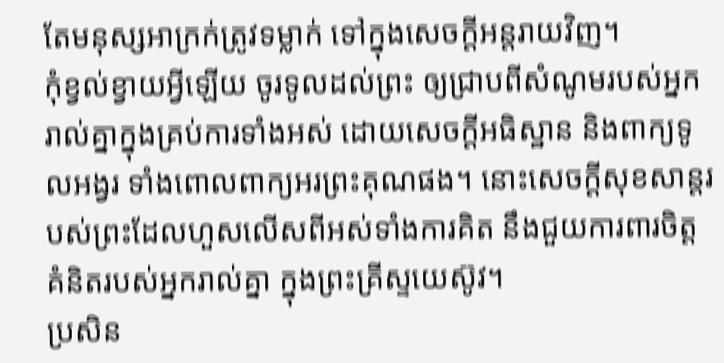តែមនុស្សអាក្រក់ត្រូវទម្លាក់ ទៅក្នុងសេចក្ដីអន្តរាយវិញ។
កុំខ្វល់ខ្វាយអ្វីឡើយ ចូរទូលដល់ព្រះ ឲ្យជ្រាបពីសំណូមរបស់អ្នករាល់គ្នាក្នុងគ្រប់ការទាំងអស់ ដោយសេចក្ដីអធិស្ឋាន និងពាក្យទូលអង្វរ ទាំងពោលពាក្យអរព្រះគុណផង។ នោះសេចក្ដីសុខសាន្តរបស់ព្រះដែលហួសលើសពីអស់ទាំងការគិត នឹងជួយការពារចិត្តគំនិតរបស់អ្នករាល់គ្នា ក្នុងព្រះគ្រីស្ទយេស៊ូវ។
ប្រសិន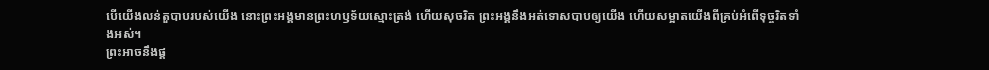បើយើងលន់តួបាបរបស់យើង នោះព្រះអង្គមានព្រះហឫទ័យស្មោះត្រង់ ហើយសុចរិត ព្រះអង្គនឹងអត់ទោសបាបឲ្យយើង ហើយសម្អាតយើងពីគ្រប់អំពើទុច្ចរិតទាំងអស់។
ព្រះអាចនឹងផ្គ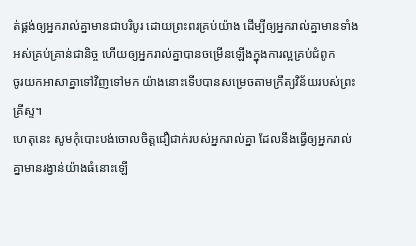ត់ផ្គង់ឲ្យអ្នករាល់គ្នាមានជាបរិបូរ ដោយព្រះពរគ្រប់យ៉ាង ដើម្បីឲ្យអ្នករាល់គ្នាមានទាំងអស់គ្រប់គ្រាន់ជានិច្ច ហើយឲ្យអ្នករាល់គ្នាបានចម្រើនឡើងក្នុងការល្អគ្រប់ជំពូក
ចូរយកអាសាគ្នាទៅវិញទៅមក យ៉ាងនោះទើបបានសម្រេចតាមក្រឹត្យវិន័យរបស់ព្រះគ្រីស្ទ។
ហេតុនេះ សូមកុំបោះបង់ចោលចិត្តជឿជាក់របស់អ្នករាល់គ្នា ដែលនឹងធ្វើឲ្យអ្នករាល់គ្នាមានរង្វាន់យ៉ាងធំនោះឡើ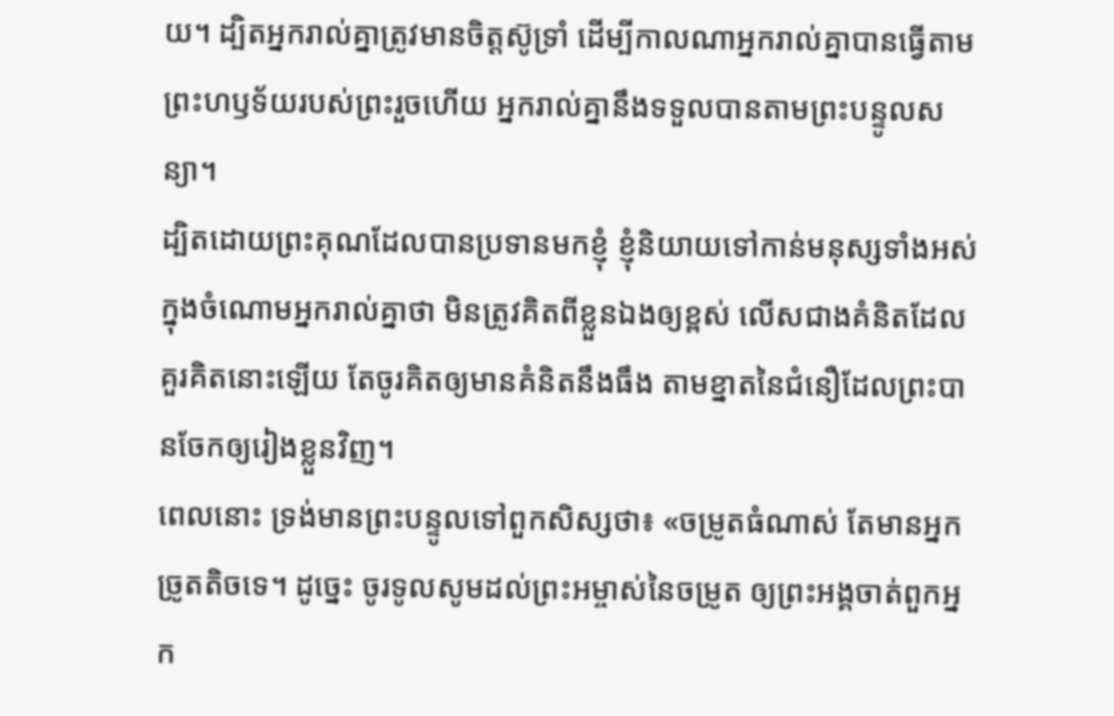យ។ ដ្បិតអ្នករាល់គ្នាត្រូវមានចិត្តស៊ូទ្រាំ ដើម្បីកាលណាអ្នករាល់គ្នាបានធ្វើតាមព្រះហឫទ័យរបស់ព្រះរួចហើយ អ្នករាល់គ្នានឹងទទួលបានតាមព្រះបន្ទូលសន្យា។
ដ្បិតដោយព្រះគុណដែលបានប្រទានមកខ្ញុំ ខ្ញុំនិយាយទៅកាន់មនុស្សទាំងអស់ ក្នុងចំណោមអ្នករាល់គ្នាថា មិនត្រូវគិតពីខ្លួនឯងឲ្យខ្ពស់ លើសជាងគំនិតដែលគួរគិតនោះឡើយ តែចូរគិតឲ្យមានគំនិតនឹងធឹង តាមខ្នាតនៃជំនឿដែលព្រះបានចែកឲ្យរៀងខ្លួនវិញ។
ពេលនោះ ទ្រង់មានព្រះបន្ទូលទៅពួកសិស្សថា៖ «ចម្រូតធំណាស់ តែមានអ្នកច្រូតតិចទេ។ ដូច្នេះ ចូរទូលសូមដល់ព្រះអម្ចាស់នៃចម្រូត ឲ្យព្រះអង្គចាត់ពួកអ្នក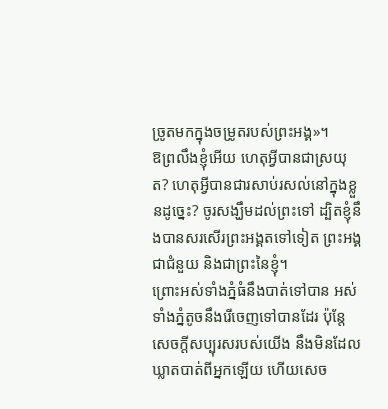ច្រូតមកក្នុងចម្រូតរបស់ព្រះអង្គ»។
ឱព្រលឹងខ្ញុំអើយ ហេតុអ្វីបានជាស្រយុត? ហេតុអ្វីបានជារសាប់រសល់នៅក្នុងខ្លួនដូច្នេះ? ចូរសង្ឃឹមដល់ព្រះទៅ ដ្បិតខ្ញុំនឹងបានសរសើរព្រះអង្គតទៅទៀត ព្រះអង្គជាជំនួយ និងជាព្រះនៃខ្ញុំ។
ព្រោះអស់ទាំងភ្នំធំនឹងបាត់ទៅបាន អស់ទាំងភ្នំតូចនឹងរើចេញទៅបានដែរ ប៉ុន្តែ សេចក្ដីសប្បុរសរបស់យើង នឹងមិនដែលឃ្លាតបាត់ពីអ្នកឡើយ ហើយសេច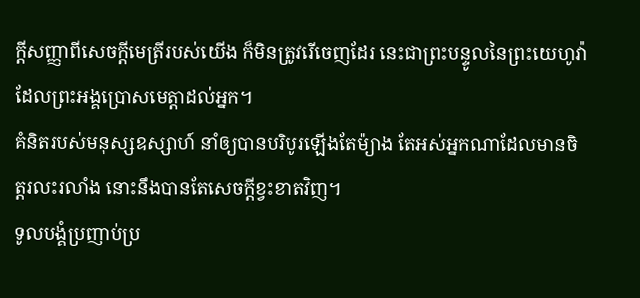ក្ដីសញ្ញាពីសេចក្ដីមេត្រីរបស់យើង ក៏មិនត្រូវរើចេញដែរ នេះជាព្រះបន្ទូលនៃព្រះយេហូវ៉ា ដែលព្រះអង្គប្រោសមេត្តាដល់អ្នក។
គំនិតរបស់មនុស្សឧស្សាហ៍ នាំឲ្យបានបរិបូរឡើងតែម៉្យាង តែអស់អ្នកណាដែលមានចិត្តរលះរលាំង នោះនឹងបានតែសេចក្ដីខ្វះខាតវិញ។
ទូលបង្គំប្រញាប់ប្រ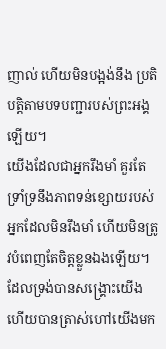ញាល់ ហើយមិនបង្អង់នឹង ប្រតិបត្តិតាមបទបញ្ជារបស់ព្រះអង្គឡើយ។
យើងដែលជាអ្នករឹងមាំ គួរតែទ្រាំទ្រនឹងភាពទន់ខ្សោយរបស់អ្នកដែលមិនរឹងមាំ ហើយមិនត្រូវបំពេញតែចិត្តខ្លួនឯងឡើយ។
ដែលទ្រង់បានសង្គ្រោះយើង ហើយបានត្រាស់ហៅយើងមក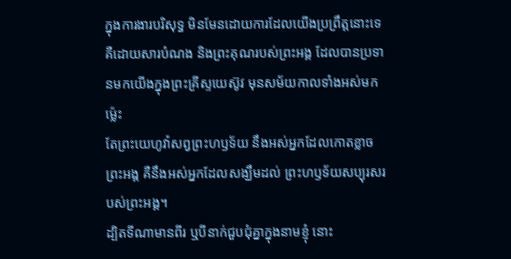ក្នុងការងារបរិសុទ្ធ មិនមែនដោយការដែលយើងប្រព្រឹត្តនោះទេ គឺដោយសារបំណង និងព្រះគុណរបស់ព្រះអង្គ ដែលបានប្រទានមកយើងក្នុងព្រះគ្រីស្ទយេស៊ូវ មុនសម័យកាលទាំងអស់មកម៉្លេះ
តែព្រះយេហូវ៉ាសព្វព្រះហឫទ័យ នឹងអស់អ្នកដែលកោតខ្លាចព្រះអង្គ គឺនឹងអស់អ្នកដែលសង្ឃឹមដល់ ព្រះហឫទ័យសប្បុរសរបស់ព្រះអង្គ។
ដ្បិតទីណាមានពីរ ឬបីនាក់ជួបជុំគ្នាក្នុងនាមខ្ញុំ នោះ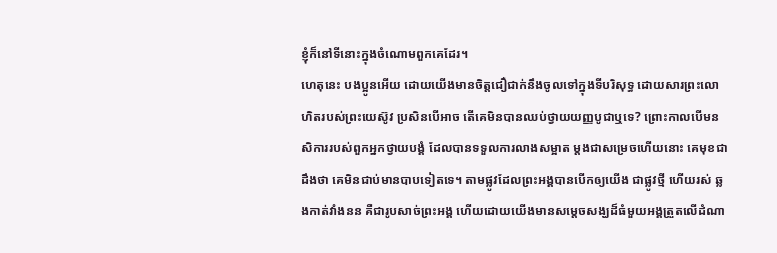ខ្ញុំក៏នៅទីនោះក្នុងចំណោមពួកគេដែរ។
ហេតុនេះ បងប្អូនអើយ ដោយយើងមានចិត្តជឿជាក់នឹងចូលទៅក្នុងទីបរិសុទ្ធ ដោយសារព្រះលោហិតរបស់ព្រះយេស៊ូវ ប្រសិនបើអាច តើគេមិនបានឈប់ថ្វាយយញ្ញបូជាឬទេ? ព្រោះកាលបើមនសិការរបស់ពួកអ្នកថ្វាយបង្គំ ដែលបានទទួលការលាងសម្អាត ម្តងជាសម្រេចហើយនោះ គេមុខជាដឹងថា គេមិនជាប់មានបាបទៀតទេ។ តាមផ្លូវដែលព្រះអង្គបានបើកឲ្យយើង ជាផ្លូវថ្មី ហើយរស់ ឆ្លងកាត់វាំងនន គឺជារូបសាច់ព្រះអង្គ ហើយដោយយើងមានសម្តេចសង្ឃដ៏ធំមួយអង្គត្រួតលើដំណា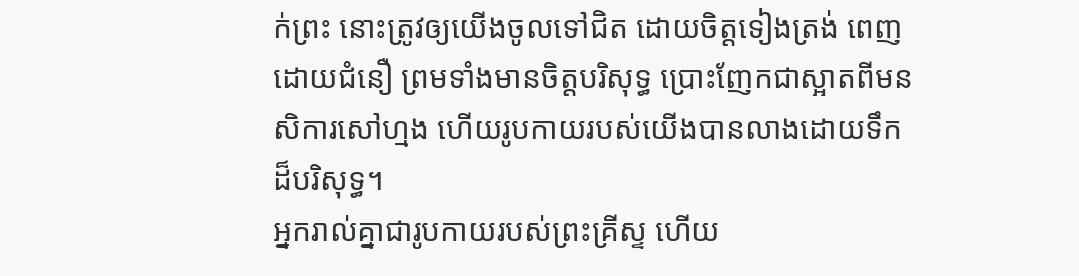ក់ព្រះ នោះត្រូវឲ្យយើងចូលទៅជិត ដោយចិត្តទៀងត្រង់ ពេញដោយជំនឿ ព្រមទាំងមានចិត្តបរិសុទ្ធ ប្រោះញែកជាស្អាតពីមនសិការសៅហ្មង ហើយរូបកាយរបស់យើងបានលាងដោយទឹកដ៏បរិសុទ្ធ។
អ្នករាល់គ្នាជារូបកាយរបស់ព្រះគ្រីស្ទ ហើយ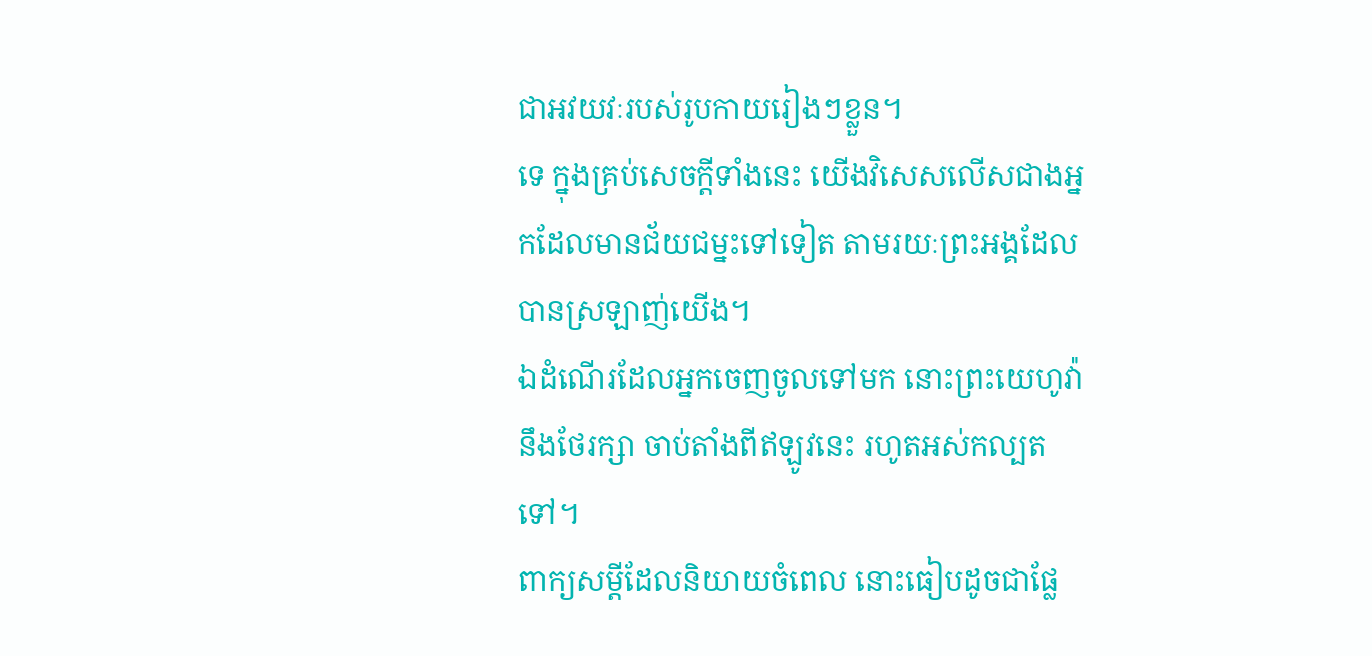ជាអវយវៈរបស់រូបកាយរៀងៗខ្លួន។
ទេ ក្នុងគ្រប់សេចក្តីទាំងនេះ យើងវិសេសលើសជាងអ្នកដែលមានជ័យជម្នះទៅទៀត តាមរយៈព្រះអង្គដែលបានស្រឡាញ់យើង។
ឯដំណើរដែលអ្នកចេញចូលទៅមក នោះព្រះយេហូវ៉ានឹងថែរក្សា ចាប់តាំងពីឥឡូវនេះ រហូតអស់កល្បតទៅ។
ពាក្យសម្ដីដែលនិយាយចំពេល នោះធៀបដូចជាផ្លែ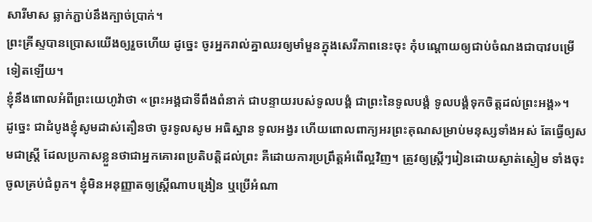សារីមាស ឆ្លាក់ភ្ជាប់នឹងក្បាច់ប្រាក់។
ព្រះគ្រីស្ទបានប្រោសយើងឲ្យរួចហើយ ដូច្នេះ ចូរអ្នករាល់គ្នាឈរឲ្យមាំមួនក្នុងសេរីភាពនេះចុះ កុំបណ្តោយឲ្យជាប់ចំណងជាបាវបម្រើទៀតឡើយ។
ខ្ញុំនឹងពោលអំពីព្រះយេហូវ៉ាថា «ព្រះអង្គជាទីពឹងពំនាក់ ជាបន្ទាយរបស់ទូលបង្គំ ជាព្រះនៃទូលបង្គំ ទូលបង្គំទុកចិត្តដល់ព្រះអង្គ»។
ដូច្នេះ ជាដំបូងខ្ញុំសូមដាស់តឿនថា ចូរទូលសូម អធិស្ឋាន ទូលអង្វរ ហើយពោលពាក្យអរព្រះគុណសម្រាប់មនុស្សទាំងអស់ តែធ្វើឲ្យសមជាស្ត្រី ដែលប្រកាសខ្លួនថាជាអ្នកគោរពប្រតិបត្តិដល់ព្រះ គឺដោយការប្រព្រឹត្តអំពើល្អវិញ។ ត្រូវឲ្យស្ត្រីៗរៀនដោយស្ងាត់ស្ងៀម ទាំងចុះចូលគ្រប់ជំពូក។ ខ្ញុំមិនអនុញ្ញាតឲ្យស្ត្រីណាបង្រៀន ឬប្រើអំណា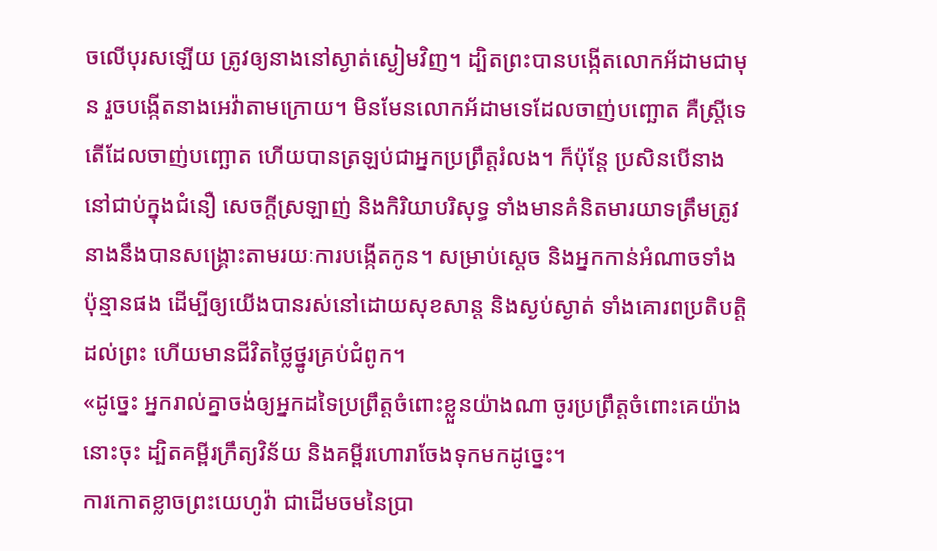ចលើបុរសឡើយ ត្រូវឲ្យនាងនៅស្ងាត់ស្ងៀមវិញ។ ដ្បិតព្រះបានបង្កើតលោកអ័ដាមជាមុន រួចបង្កើតនាងអេវ៉ាតាមក្រោយ។ មិនមែនលោកអ័ដាមទេដែលចាញ់បញ្ឆោត គឺស្ត្រីទេតើដែលចាញ់បញ្ឆោត ហើយបានត្រឡប់ជាអ្នកប្រព្រឹត្តរំលង។ ក៏ប៉ុន្ដែ ប្រសិនបើនាងនៅជាប់ក្នុងជំនឿ សេចក្ដីស្រឡាញ់ និងកិរិយាបរិសុទ្ធ ទាំងមានគំនិតមារយាទត្រឹមត្រូវ នាងនឹងបានសង្គ្រោះតាមរយៈការបង្កើតកូន។ សម្រាប់ស្តេច និងអ្នកកាន់អំណាចទាំងប៉ុន្មានផង ដើម្បីឲ្យយើងបានរស់នៅដោយសុខសាន្ត និងស្ងប់ស្ងាត់ ទាំងគោរពប្រតិបត្តិដល់ព្រះ ហើយមានជីវិតថ្លៃថ្នូរគ្រប់ជំពូក។
«ដូច្នេះ អ្នករាល់គ្នាចង់ឲ្យអ្នកដទៃប្រព្រឹត្តចំពោះខ្លួនយ៉ាងណា ចូរប្រព្រឹត្តចំពោះគេយ៉ាងនោះចុះ ដ្បិតគម្ពីរក្រឹត្យវិន័យ និងគម្ពីរហោរាចែងទុកមកដូច្នេះ។
ការកោតខ្លាចព្រះយេហូវ៉ា ជាដើមចមនៃប្រា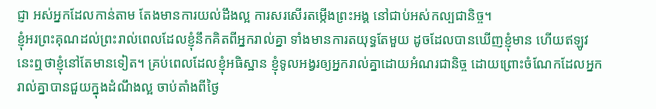ជ្ញា អស់អ្នកដែលកាន់តាម តែងមានការយល់ដឹងល្អ ការសរសើរតម្កើងព្រះអង្គ នៅជាប់អស់កល្បជានិច្ច។
ខ្ញុំអរព្រះគុណដល់ព្រះរាល់ពេលដែលខ្ញុំនឹកគិតពីអ្នករាល់គ្នា ទាំងមានការតយុទ្ធតែមួយ ដូចដែលបានឃើញខ្ញុំមាន ហើយឥឡូវនេះឮថាខ្ញុំនៅតែមានទៀត។ គ្រប់ពេលដែលខ្ញុំអធិស្ឋាន ខ្ញុំទូលអង្វរឲ្យអ្នករាល់គ្នាដោយអំណរជានិច្ច ដោយព្រោះចំណែកដែលអ្នករាល់គ្នាបានជួយក្នុងដំណឹងល្អ ចាប់តាំងពីថ្ងៃ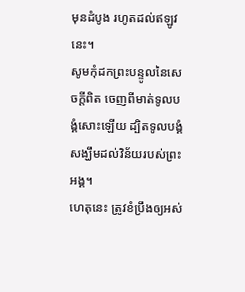មុនដំបូង រហូតដល់ឥឡូវនេះ។
សូមកុំដកព្រះបន្ទូលនៃសេចក្ដីពិត ចេញពីមាត់ទូលបង្គំសោះឡើយ ដ្បិតទូលបង្គំសង្ឃឹមដល់វិន័យរបស់ព្រះអង្គ។
ហេតុនេះ ត្រូវខំប្រឹងឲ្យអស់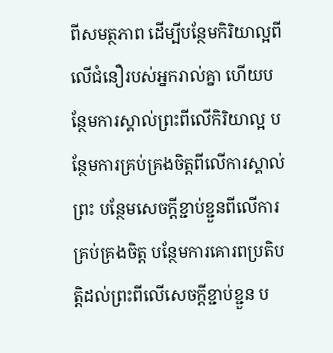ពីសមត្ថភាព ដើម្បីបន្ថែមកិរិយាល្អពីលើជំនឿរបស់អ្នករាល់គ្នា ហើយបន្ថែមការស្គាល់ព្រះពីលើកិរិយាល្អ បន្ថែមការគ្រប់គ្រងចិត្តពីលើការស្គាល់ព្រះ បន្ថែមសេចក្ដីខ្ជាប់ខ្ជួនពីលើការគ្រប់គ្រងចិត្ត បន្ថែមការគោរពប្រតិបត្តិដល់ព្រះពីលើសេចក្ដីខ្ជាប់ខ្ជួន ប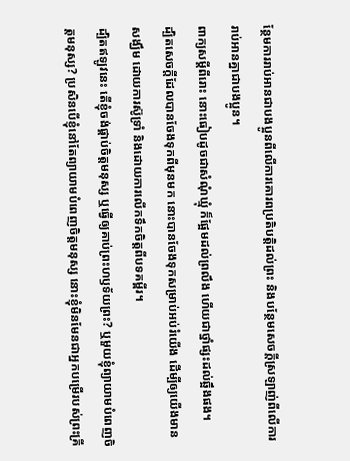ន្ថែមការរាប់អានជាបងប្អូនពីលើការគោរពប្រតិបត្តិដល់ព្រះ និងបន្ថែមសេចក្ដីស្រឡាញ់ពីលើការរាប់អានគ្នាជាបងប្អូន។
ពាក្យសម្ដីពីរោះ នោះធៀបដូចជាសំណុំឃ្មុំ ក៏ផ្អែមដល់ព្រលឹង ហើយជាថ្នាំផ្សះដល់ឆ្អឹងផង។
ដ្បិតសេចក្តីដែលបានចែងទុកពីមុនមក នោះបានចែងទុកសម្រាប់អប់រំយើង ដើម្បីឲ្យយើងមានសង្ឃឹម ដោយការស៊ូទ្រាំ និងដោយការលើកទឹកចិត្តពីបទគម្ពីរ។
ដ្បិតឥឡូវនេះ តើខ្ញុំចង់ផ្គាប់ចិត្តមនុស្ស ឬធ្វើឲ្យគាប់ព្រះហឫទ័យព្រះ? ឬមួយខ្ញុំព្យាយាមបំពេញចិត្តមនុស្ស? ប្រសិនបើខ្ញុំនៅតែព្យាយាមបំពេញចិត្តមនុស្ស នោះខ្ញុំមិនមែនជាអ្នកបម្រើរបស់ព្រះគ្រី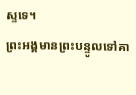ស្ទទេ។
ព្រះអង្គមានព្រះបន្ទូលទៅគា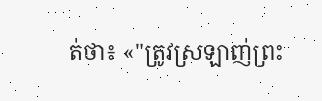ត់ថា៖ «"ត្រូវស្រឡាញ់ព្រះ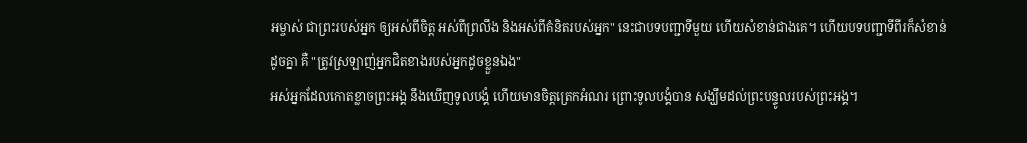អម្ចាស់ ជាព្រះរបស់អ្នក ឲ្យអស់ពីចិត្ត អស់ពីព្រលឹង និងអស់ពីគំនិតរបស់អ្នក" នេះជាបទបញ្ជាទីមួយ ហើយសំខាន់ជាងគេ។ ហើយបទបញ្ជាទីពីរក៏សំខាន់ដូចគ្នា គឺ "ត្រូវស្រឡាញ់អ្នកជិតខាងរបស់អ្នកដូចខ្លួនឯង"
អស់អ្នកដែលកោតខ្លាចព្រះអង្គ នឹងឃើញទូលបង្គំ ហើយមានចិត្តត្រេកអំណរ ព្រោះទូលបង្គំបាន សង្ឃឹមដល់ព្រះបន្ទូលរបស់ព្រះអង្គ។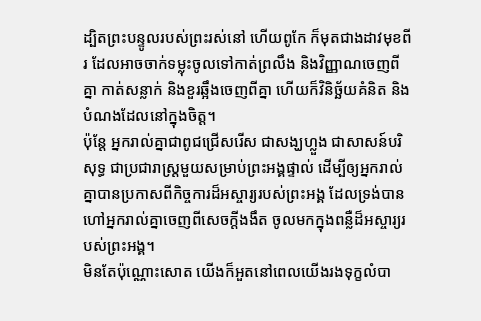ដ្បិតព្រះបន្ទូលរបស់ព្រះរស់នៅ ហើយពូកែ ក៏មុតជាងដាវមុខពីរ ដែលអាចចាក់ទម្លុះចូលទៅកាត់ព្រលឹង និងវិញ្ញាណចេញពីគ្នា កាត់សន្លាក់ និងខួរឆ្អឹងចេញពីគ្នា ហើយក៏វិនិច្ឆ័យគំនិត និងបំណងដែលនៅក្នុងចិត្ត។
ប៉ុន្តែ អ្នករាល់គ្នាជាពូជជ្រើសរើស ជាសង្ឃហ្លួង ជាសាសន៍បរិសុទ្ធ ជាប្រជារាស្ត្រមួយសម្រាប់ព្រះអង្គផ្ទាល់ ដើម្បីឲ្យអ្នករាល់គ្នាបានប្រកាសពីកិច្ចការដ៏អស្ចារ្យរបស់ព្រះអង្គ ដែលទ្រង់បានហៅអ្នករាល់គ្នាចេញពីសេចក្តីងងឹត ចូលមកក្នុងពន្លឺដ៏អស្ចារ្យរបស់ព្រះអង្គ។
មិនតែប៉ុណ្ណោះសោត យើងក៏អួតនៅពេលយើងរងទុក្ខលំបា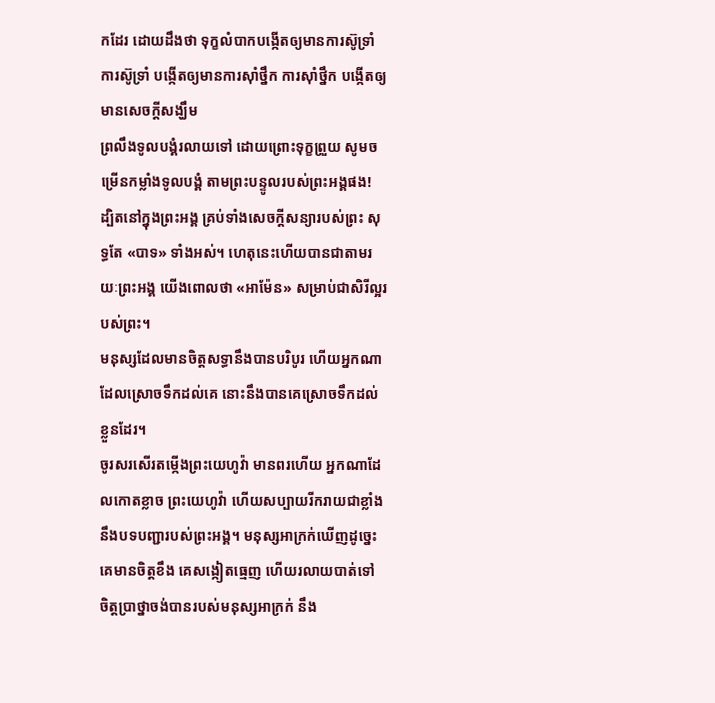កដែរ ដោយដឹងថា ទុក្ខលំបាកបង្កើតឲ្យមានការស៊ូទ្រាំ ការស៊ូទ្រាំ បង្កើតឲ្យមានការស៊ាំថ្នឹក ការស៊ាំថ្នឹក បង្កើតឲ្យមានសេចក្តីសង្ឃឹម
ព្រលឹងទូលបង្គំរលាយទៅ ដោយព្រោះទុក្ខព្រួយ សូមចម្រើនកម្លាំងទូលបង្គំ តាមព្រះបន្ទូលរបស់ព្រះអង្គផង!
ដ្បិតនៅក្នុងព្រះអង្គ គ្រប់ទាំងសេចក្តីសន្យារបស់ព្រះ សុទ្ធតែ «បាទ» ទាំងអស់។ ហេតុនេះហើយបានជាតាមរយៈព្រះអង្គ យើងពោលថា «អាម៉ែន» សម្រាប់ជាសិរីល្អរបស់ព្រះ។
មនុស្សដែលមានចិត្តសទ្ធានឹងបានបរិបូរ ហើយអ្នកណាដែលស្រោចទឹកដល់គេ នោះនឹងបានគេស្រោចទឹកដល់ខ្លួនដែរ។
ចូរសរសើរតម្កើងព្រះយេហូវ៉ា មានពរហើយ អ្នកណាដែលកោតខ្លាច ព្រះយេហូវ៉ា ហើយសប្បាយរីករាយជាខ្លាំង នឹងបទបញ្ជារបស់ព្រះអង្គ។ មនុស្សអាក្រក់ឃើញដូច្នេះ គេមានចិត្តខឹង គេសង្កៀតធ្មេញ ហើយរលាយបាត់ទៅ ចិត្តប្រាថ្នាចង់បានរបស់មនុស្សអាក្រក់ នឹង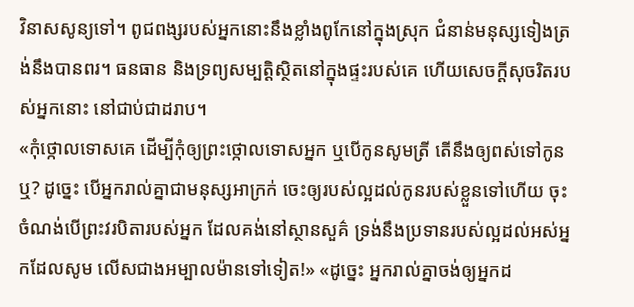វិនាសសូន្យទៅ។ ពូជពង្សរបស់អ្នកនោះនឹងខ្លាំងពូកែនៅក្នុងស្រុក ជំនាន់មនុស្សទៀងត្រង់នឹងបានពរ។ ធនធាន និងទ្រព្យសម្បត្តិស្ថិតនៅក្នុងផ្ទះរបស់គេ ហើយសេចក្ដីសុចរិតរបស់អ្នកនោះ នៅជាប់ជាដរាប។
«កុំថ្កោលទោសគេ ដើម្បីកុំឲ្យព្រះថ្កោលទោសអ្នក ឬបើកូនសូមត្រី តើនឹងឲ្យពស់ទៅកូនឬ? ដូច្នេះ បើអ្នករាល់គ្នាជាមនុស្សអាក្រក់ ចេះឲ្យរបស់ល្អដល់កូនរបស់ខ្លួនទៅហើយ ចុះចំណង់បើព្រះវរបិតារបស់អ្នក ដែលគង់នៅស្ថានសួគ៌ ទ្រង់នឹងប្រទានរបស់ល្អដល់អស់អ្នកដែលសូម លើសជាងអម្បាលម៉ានទៅទៀត!» «ដូច្នេះ អ្នករាល់គ្នាចង់ឲ្យអ្នកដ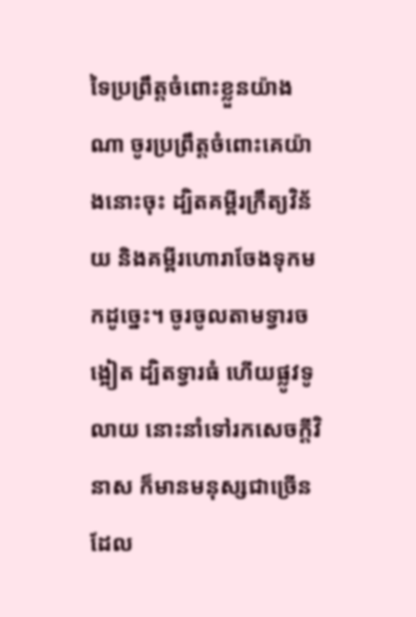ទៃប្រព្រឹត្តចំពោះខ្លួនយ៉ាងណា ចូរប្រព្រឹត្តចំពោះគេយ៉ាងនោះចុះ ដ្បិតគម្ពីរក្រឹត្យវិន័យ និងគម្ពីរហោរាចែងទុកមកដូច្នេះ។ ចូរចូលតាមទ្វារចង្អៀត ដ្បិតទ្វារធំ ហើយផ្លូវទូលាយ នោះនាំទៅរកសេចក្តីវិនាស ក៏មានមនុស្សជាច្រើនដែល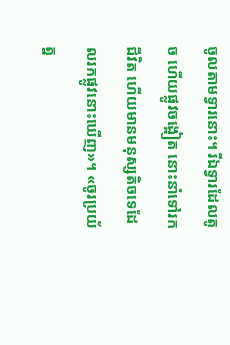ចូលតាមទ្វារនោះ។ រីឯទ្វារដែលតូច ហើយផ្លូវចង្អៀត នោះនាំទៅរកជីវិត ហើយមានមនុស្សតិចទេដែលរកផ្លូវនោះឃើញ»។ «ចូរប្រយ័ត្ន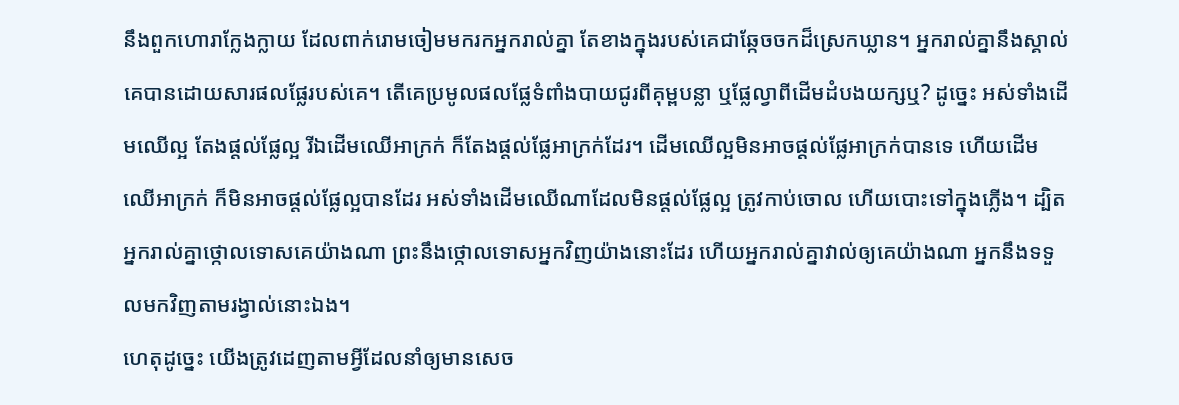នឹងពួកហោរាក្លែងក្លាយ ដែលពាក់រោមចៀមមករកអ្នករាល់គ្នា តែខាងក្នុងរបស់គេជាឆ្កែចចកដ៏ស្រេកឃ្លាន។ អ្នករាល់គ្នានឹងស្គាល់គេបានដោយសារផលផ្លែរបស់គេ។ តើគេប្រមូលផលផ្លែទំពាំងបាយជូរពីគុម្ពបន្លា ឬផ្លែល្វាពីដើមដំបងយក្សឬ? ដូចេ្នះ អស់ទាំងដើមឈើល្អ តែងផ្តល់ផ្លែល្អ រីឯដើមឈើអាក្រក់ ក៏តែងផ្តល់ផ្លែអាក្រក់ដែរ។ ដើមឈើល្អមិនអាចផ្តល់ផ្លែអាក្រក់បានទេ ហើយដើមឈើអាក្រក់ ក៏មិនអាចផ្តល់ផ្លែល្អបានដែរ អស់ទាំងដើមឈើណាដែលមិនផ្តល់ផ្លែល្អ ត្រូវកាប់ចោល ហើយបោះទៅក្នុងភ្លើង។ ដ្បិតអ្នករាល់គ្នាថ្កោលទោសគេយ៉ាងណា ព្រះនឹងថ្កោលទោសអ្នកវិញយ៉ាងនោះដែរ ហើយអ្នករាល់គ្នាវាល់ឲ្យគេយ៉ាងណា អ្នកនឹងទទួលមកវិញតាមរង្វាល់នោះឯង។
ហេតុដូច្នេះ យើងត្រូវដេញតាមអ្វីដែលនាំឲ្យមានសេច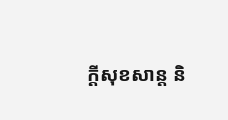ក្ដីសុខសាន្ត និ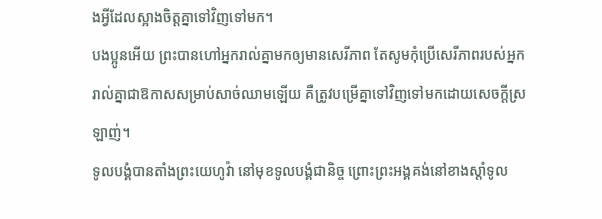ងអ្វីដែលស្អាងចិត្តគ្នាទៅវិញទៅមក។
បងប្អូនអើយ ព្រះបានហៅអ្នករាល់គ្នាមកឲ្យមានសេរីភាព តែសូមកុំប្រើសេរីភាពរបស់អ្នករាល់គ្នាជាឱកាសសម្រាប់សាច់ឈាមឡើយ គឺត្រូវបម្រើគ្នាទៅវិញទៅមកដោយសេចក្ដីស្រឡាញ់។
ទូលបង្គំបានតាំងព្រះយេហូវ៉ា នៅមុខទូលបង្គំជានិច្ច ព្រោះព្រះអង្គគង់នៅខាងស្តាំទូល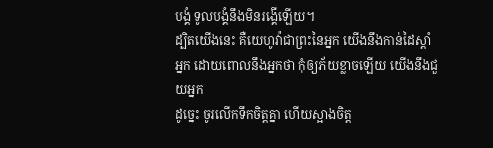បង្គំ ទូលបង្គំនឹងមិនរង្គើឡើយ។
ដ្បិតយើងនេះ គឺយេហូវ៉ាជាព្រះនៃអ្នក យើងនឹងកាន់ដៃស្តាំអ្នក ដោយពោលនឹងអ្នកថា កុំឲ្យភ័យខ្លាចឡើយ យើងនឹងជួយអ្នក
ដូច្នេះ ចូរលើកទឹកចិត្តគ្នា ហើយស្អាងចិត្ត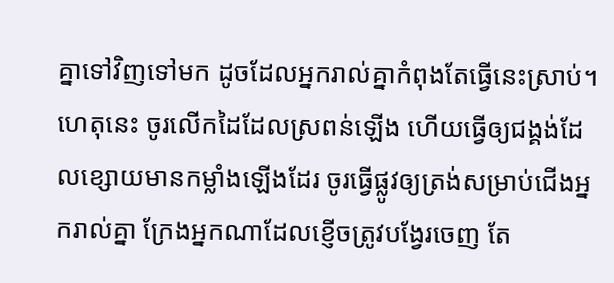គ្នាទៅវិញទៅមក ដូចដែលអ្នករាល់គ្នាកំពុងតែធ្វើនេះស្រាប់។
ហេតុនេះ ចូរលើកដៃដែលស្រពន់ឡើង ហើយធ្វើឲ្យជង្គង់ដែលខ្សោយមានកម្លាំងឡើងដែរ ចូរធ្វើផ្លូវឲ្យត្រង់សម្រាប់ជើងអ្នករាល់គ្នា ក្រែងអ្នកណាដែលខ្ញើចត្រូវបង្វែរចេញ តែ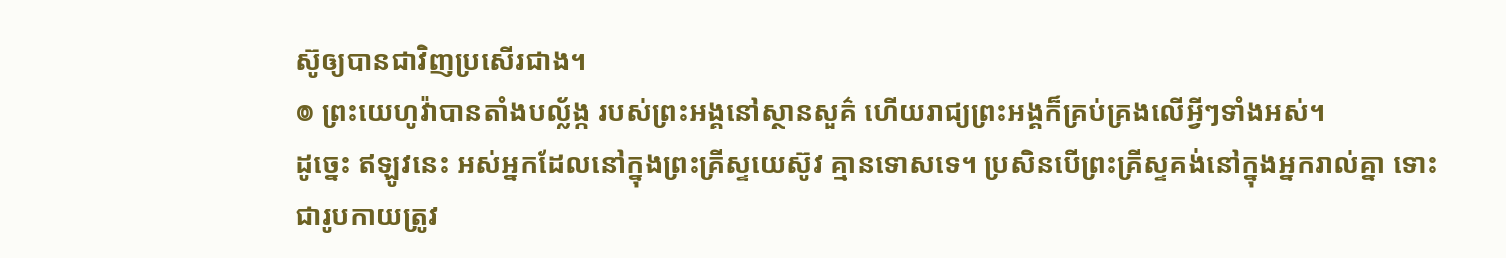ស៊ូឲ្យបានជាវិញប្រសើរជាង។
៙ ព្រះយេហូវ៉ាបានតាំងបល្ល័ង្ក របស់ព្រះអង្គនៅស្ថានសួគ៌ ហើយរាជ្យព្រះអង្គក៏គ្រប់គ្រងលើអ្វីៗទាំងអស់។
ដូច្នេះ ឥឡូវនេះ អស់អ្នកដែលនៅក្នុងព្រះគ្រីស្ទយេស៊ូវ គ្មានទោសទេ។ ប្រសិនបើព្រះគ្រីស្ទគង់នៅក្នុងអ្នករាល់គ្នា ទោះជារូបកាយត្រូវ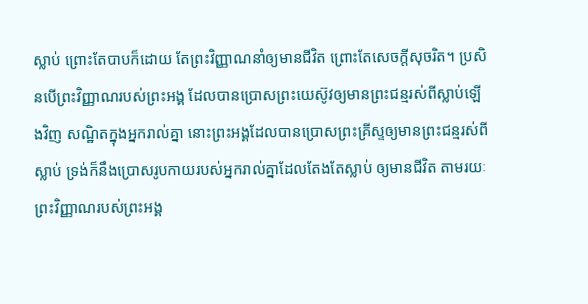ស្លាប់ ព្រោះតែបាបក៏ដោយ តែព្រះវិញ្ញាណនាំឲ្យមានជីវិត ព្រោះតែសេចក្តីសុចរិត។ ប្រសិនបើព្រះវិញ្ញាណរបស់ព្រះអង្គ ដែលបានប្រោសព្រះយេស៊ូវឲ្យមានព្រះជន្មរស់ពីស្លាប់ឡើងវិញ សណ្ឋិតក្នុងអ្នករាល់គ្នា នោះព្រះអង្គដែលបានប្រោសព្រះគ្រីស្ទឲ្យមានព្រះជន្មរស់ពីស្លាប់ ទ្រង់ក៏នឹងប្រោសរូបកាយរបស់អ្នករាល់គ្នាដែលតែងតែស្លាប់ ឲ្យមានជីវិត តាមរយៈព្រះវិញ្ញាណរបស់ព្រះអង្គ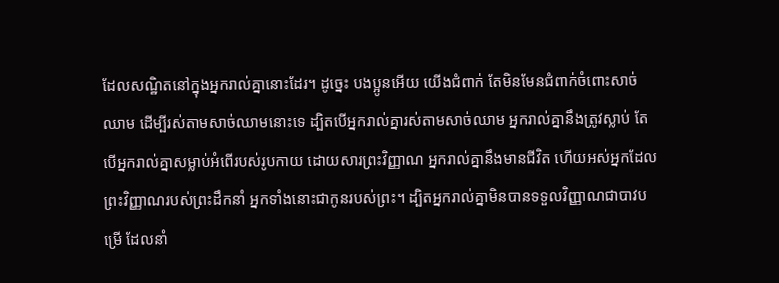ដែលសណ្ឋិតនៅក្នុងអ្នករាល់គ្នានោះដែរ។ ដូច្នេះ បងប្អូនអើយ យើងជំពាក់ តែមិនមែនជំពាក់ចំពោះសាច់ឈាម ដើម្បីរស់តាមសាច់ឈាមនោះទេ ដ្បិតបើអ្នករាល់គ្នារស់តាមសាច់ឈាម អ្នករាល់គ្នានឹងត្រូវស្លាប់ តែបើអ្នករាល់គ្នាសម្លាប់អំពើរបស់រូបកាយ ដោយសារព្រះវិញ្ញាណ អ្នករាល់គ្នានឹងមានជីវិត ហើយអស់អ្នកដែលព្រះវិញ្ញាណរបស់ព្រះដឹកនាំ អ្នកទាំងនោះជាកូនរបស់ព្រះ។ ដ្បិតអ្នករាល់គ្នាមិនបានទទួលវិញ្ញាណជាបាវបម្រើ ដែលនាំ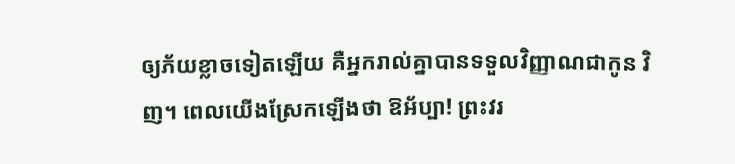ឲ្យភ័យខ្លាចទៀតឡើយ គឺអ្នករាល់គ្នាបានទទួលវិញ្ញាណជាកូន វិញ។ ពេលយើងស្រែកឡើងថា ឱអ័ប្បា! ព្រះវរ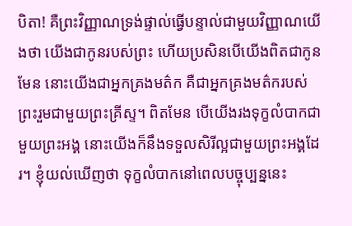បិតា! គឺព្រះវិញ្ញាណទ្រង់ផ្ទាល់ធ្វើបន្ទាល់ជាមួយវិញ្ញាណយើងថា យើងជាកូនរបស់ព្រះ ហើយប្រសិនបើយើងពិតជាកូនមែន នោះយើងជាអ្នកគ្រងមត៌ក គឺជាអ្នកគ្រងមត៌ករបស់ព្រះរួមជាមួយព្រះគ្រីស្ទ។ ពិតមែន បើយើងរងទុក្ខលំបាកជាមួយព្រះអង្គ នោះយើងក៏នឹងទទួលសិរីល្អជាមួយព្រះអង្គដែរ។ ខ្ញុំយល់ឃើញថា ទុក្ខលំបាកនៅពេលបច្ចុប្បន្ននេះ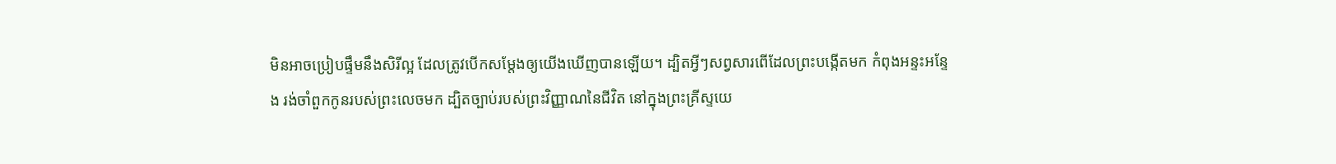មិនអាចប្រៀបផ្ទឹមនឹងសិរីល្អ ដែលត្រូវបើកសម្ដែងឲ្យយើងឃើញបានឡើយ។ ដ្បិតអ្វីៗសព្វសារពើដែលព្រះបង្កើតមក កំពុងអន្ទះអន្ទែង រង់ចាំពួកកូនរបស់ព្រះលេចមក ដ្បិតច្បាប់របស់ព្រះវិញ្ញាណនៃជីវិត នៅក្នុងព្រះគ្រីស្ទយេ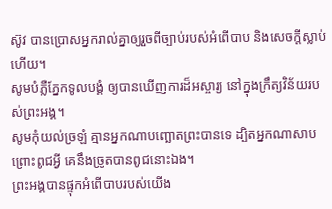ស៊ូវ បានប្រោសអ្នករាល់គ្នាឲ្យរួចពីច្បាប់របស់អំពើបាប និងសេចក្តីស្លាប់ហើយ។
សូមបំភ្លឺភ្នែកទូលបង្គំ ឲ្យបានឃើញការដ៏អស្ចារ្យ នៅក្នុងក្រឹត្យវិន័យរបស់ព្រះអង្គ។
សូមកុំយល់ច្រឡំ គ្មានអ្នកណាបញ្ឆោតព្រះបានទេ ដ្បិតអ្នកណាសាបព្រោះពូជអ្វី គេនឹងច្រូតបានពូជនោះឯង។
ព្រះអង្គបានផ្ទុកអំពើបាបរបស់យើង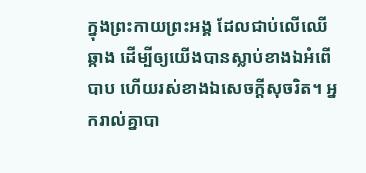ក្នុងព្រះកាយព្រះអង្គ ដែលជាប់លើឈើឆ្កាង ដើម្បីឲ្យយើងបានស្លាប់ខាងឯអំពើបាប ហើយរស់ខាងឯសេចក្តីសុចរិត។ អ្នករាល់គ្នាបា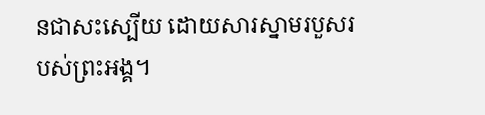នជាសះស្បើយ ដោយសារស្នាមរបួសរបស់ព្រះអង្គ។